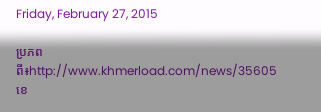Friday, February 27, 2015

ប្រភពពី៖http://www.khmerload.com/news/35605
ខេ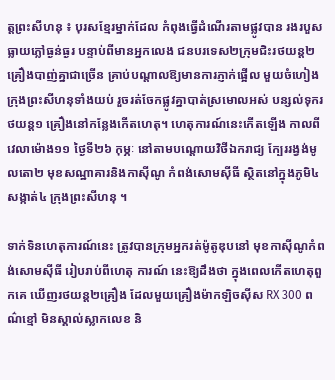ត្តព្រះសីហនុ ៖ បុរសខ្មែរម្នាក់ដែល កំពុងធ្វើដំណើរតាមផ្លូវបាន រងរបួសធ្លាយភ្លៅធ្ងន់ធ្ងរ បន្ទាប់ពីមានអ្នកលេង ជនបរទេស២ក្រុមជិះរថយន្ត២គ្រឿងបាញ់គ្នាជាច្រើន គ្រាប់បណ្តាលឱ្យមានការភ្ញាក់ផ្អើល មួយចំហៀងក្រុងព្រះសីហនុទាំងយប់ រួចរត់ចែកផ្លូវគ្នាបាត់ស្រមោលអស់ បន្សល់ទុករថយន្ត១ គ្រឿងនៅកន្លែងកើតហេតុ។ ហេតុការណ៍នេះកើតឡើង កាលពីវេលាម៉ោង១១ ថ្ងៃទី២៦ កុម្ភៈ នៅតាមបណ្តោយវិថីឯករាជ្យ ក្បែររង្វង់មូលតោ២ មុខសណ្ឋាគារនិងកាស៊ីណូ កំពង់សោមស៊ីធី ស្ថិតនៅក្នុងភូមិ៤ សង្កាត់៤ ក្រុងព្រះសីហនុ ។

ទាក់ទិនហេតុការណ៍នេះ ត្រូវបានក្រុមអ្នករត់ម៉ូតូឌុបនៅ មុខកាស៊ីណូកំពង់សោមស៊ីធី រៀបរាប់ពីហេតុ ការណ៍ នេះឱ្យដឹងថា ក្នុងពេលកើតហេតុពួកគេ ឃើញរថយន្ត២គ្រឿង ដែលមួយគ្រឿងម៉ាកឡិចស៊ីស RX 300 ពណ៌ខ្មៅ មិនស្គាល់ស្លាកលេខ និ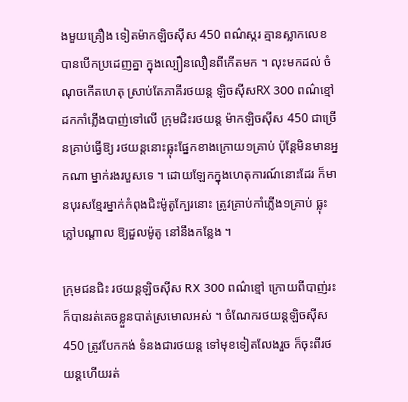ងមួយគ្រឿង ទៀតម៉ាកឡិចស៊ីស 450 ពណ៌ស្ករ គ្មានស្លាកលេខ បានបើកប្រដេញគ្នា ក្នុងល្បឿនលឿនពីកើតមក ។ លុះមកដល់ ចំណុចកើតហេតុ ស្រាប់តែភាគីរថយន្ត ឡិចស៊ីសRX 300 ពណ៌ខ្មៅ ដកកាំភ្លើងបាញ់ទៅលើ ក្រុមជិះរថយន្ត ម៉ាកឡិចស៊ីស 450 ជាច្រើនគ្រាប់ធ្វើឱ្យ រថយន្តនោះធ្លុះផ្នែកខាងក្រោយ១គ្រាប់ ប៉ុន្តែមិនមានអ្នកណា ម្នាក់រងរបួសទេ ។ ដោយឡែកក្នុងហេតុការណ៍នោះដែរ ក៏មានបុរសខ្មែរម្នាក់កំពុងជិះម៉ូតូក្បែរនោះ ត្រូវគ្រាប់កាំភ្លើង១គ្រាប់ ធ្លុះភ្លៅបណ្តាល ឱ្យដួលម៉ូតូ នៅនឹងកន្លែង ។

ក្រុមជនជិះ រថយន្តឡិចស៊ីស RX 300 ពណ៌ខ្មៅ ក្រោយពីបាញ់រះ ក៏បានរត់គេចខ្លួនបាត់ស្រមោលអស់ ។ ចំណែករថយន្តឡិចស៊ីស 450 ត្រូវបែកកង់ ទំនងជារថយន្ត ទៅមុខទៀតលែងរួច ក៏ចុះពីរថយន្តហើយរត់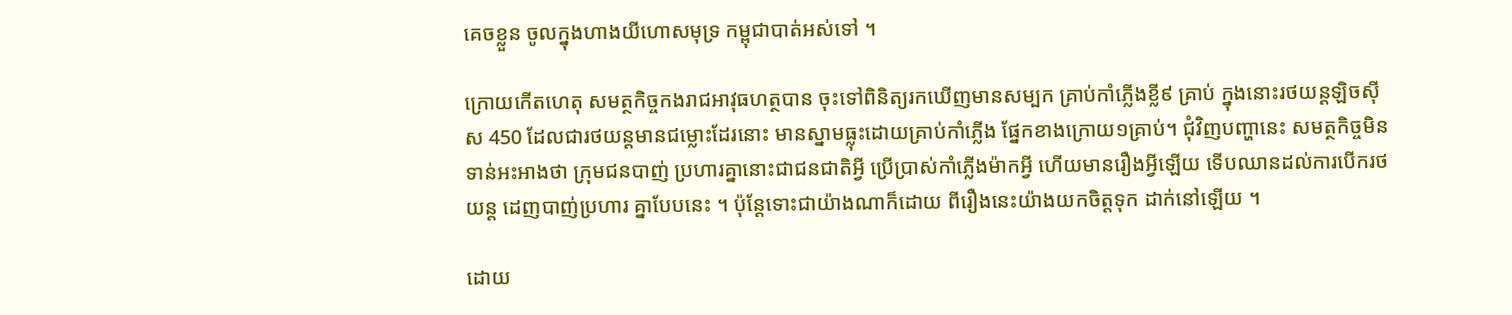គេចខ្លួន ចូលក្នុងហាងយីហោសមុទ្រ កម្ពុជាបាត់អស់ទៅ ។

ក្រោយកើតហេតុ សមត្ថកិច្ចកងរាជអាវុធហត្ថបាន ចុះទៅពិនិត្យរកឃើញមានសម្បក គ្រាប់កាំភ្លើងខ្លី៩ គ្រាប់ ក្នុងនោះរថយន្តឡិចស៊ីស 450 ដែលជារថយន្តមានជម្លោះដែរនោះ មានស្នាមធ្លុះដោយគ្រាប់កាំភ្លើង ផ្នែកខាងក្រោយ១គ្រាប់។ ជុំវិញបញ្ហានេះ សមត្ថកិច្ចមិនទាន់អះអាងថា ក្រុមជនបាញ់ ប្រហារគ្នានោះជាជនជាតិអ្វី ប្រើប្រាស់កាំភ្លើងម៉ាកអ្វី ហើយមានរឿងអ្វីឡើយ ទើបឈានដល់ការបើករថយន្ត ដេញបាញ់ប្រហារ គ្នាបែបនេះ ។ ប៉ុន្តែទោះជាយ៉ាងណាក៏ដោយ ពីរឿងនេះយ៉ាងយកចិត្តទុក ដាក់នៅឡើយ ។

ដោយ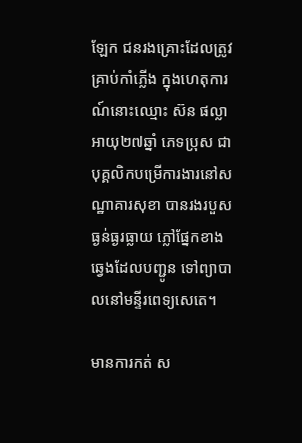ឡែក ជនរងគ្រោះដែលត្រូវគ្រាប់កាំភ្លើង ក្នុងហេតុការណ៍នោះឈ្មោះ ស៊ន ផល្លា អាយុ២៧ឆ្នាំ ភេទប្រុស ជាបុគ្គលិកបម្រើការងារនៅសណ្ឋាគារសុខា បានរងរបួសធ្ងន់ធ្ងរធ្លាយ ភ្លៅផ្នែកខាងឆ្វេងដែលបញ្ជូន ទៅព្យាបាលនៅមន្ទីរពេទ្យសេតេ។

មានការកត់ ស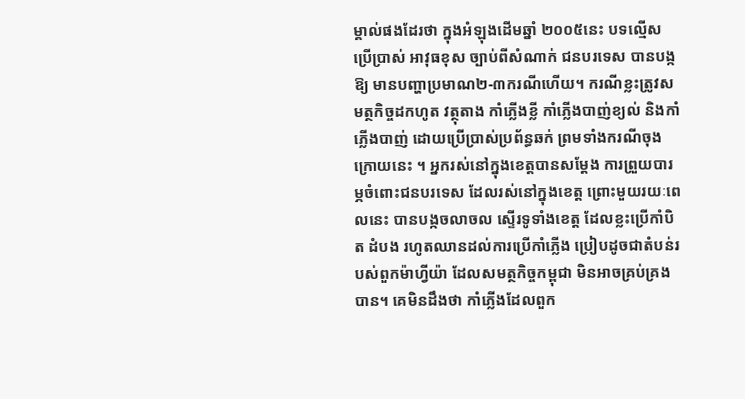ម្គាល់ផងដែរថា ក្នុងអំឡុងដើមឆ្នាំ ២០០៥នេះ បទល្មើសប្រើប្រាស់ អាវុធខុស ច្បាប់ពីសំណាក់ ជនបរទេស បានបង្កឱ្យ មានបញ្ហាប្រមាណ២-៣ករណីហើយ។ ករណីខ្លះត្រូវសមត្ថកិច្ចដកហូត វត្ថុតាង កាំភ្លើងខ្លី កាំភ្លើងបាញ់ខ្យល់ និងកាំភ្លើងបាញ់ ដោយប្រើប្រាស់ប្រព័ន្ធឆក់ ព្រមទាំងករណីចុងក្រោយនេះ ។ អ្នករស់នៅក្នុងខេត្តបានសម្តែង ការព្រួយបារម្ភចំពោះជនបរទេស ដែលរស់នៅក្នុងខេត្ត ព្រោះមួយរយៈពេលនេះ បានបង្កចលាចល ស្ទើរទូទាំងខេត្ត ដែលខ្លះប្រើកាំបិត ដំបង រហូតឈានដល់ការប្រើកាំភ្លើង ប្រៀបដូចជាតំបន់របស់ពួកម៉ាហ្វីយ៉ា ដែលសមត្ថកិច្ចកម្ពុជា មិនអាចគ្រប់គ្រងបាន។ គេមិនដឹងថា កាំភ្លើងដែលពួក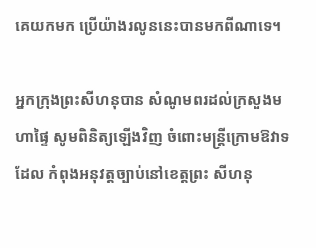គេយកមក ប្រើយ៉ាងរលូននេះបានមកពីណាទេ។

អ្នកក្រុងព្រះសីហនុបាន សំណូមពរដល់ក្រសួងមហាផ្ទៃ សូមពិនិត្យឡើងវិញ ចំពោះមន្ត្រីក្រោមឱវាទដែល កំពុងអនុវត្តច្បាប់នៅខេត្តព្រះ សីហនុ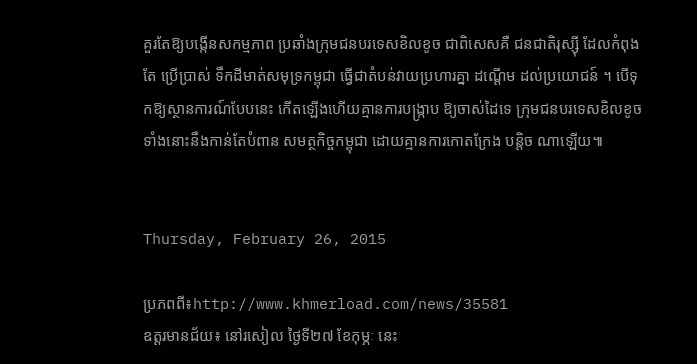គួរតែឱ្យបង្កើនសកម្មភាព ប្រឆាំងក្រុមជនបរទេសខិលខូច ជាពិសេសគឺ ជនជាតិរុស្ស៊ី ដែលកំពុងតែ ប្រើប្រាស់ ទឹកដីមាត់សមុទ្រកម្ពុជា ធ្វើជាតំបន់វាយប្រហារគ្នា ដណ្តើម ដល់ប្រយោជន៍ ។ បើទុកឱ្យស្ថានការណ៍បែបនេះ កើតឡើងហើយគ្មានការបង្ក្រាប ឱ្យចាស់ដៃទេ ក្រុមជនបរទេសខិលខូច ទាំងនោះនឹងកាន់តែបំពាន សមត្ថកិច្ចកម្ពុជា ដោយគ្មានការកោតក្រែង បន្តិច ណាឡើយ៕


Thursday, February 26, 2015

ប្រភពពី៖http://www.khmerload.com/news/35581
ឧត្តរមានជ័យ៖ នៅរសៀល ថ្ងៃទី២៧ ខែកុម្ភៈ នេះ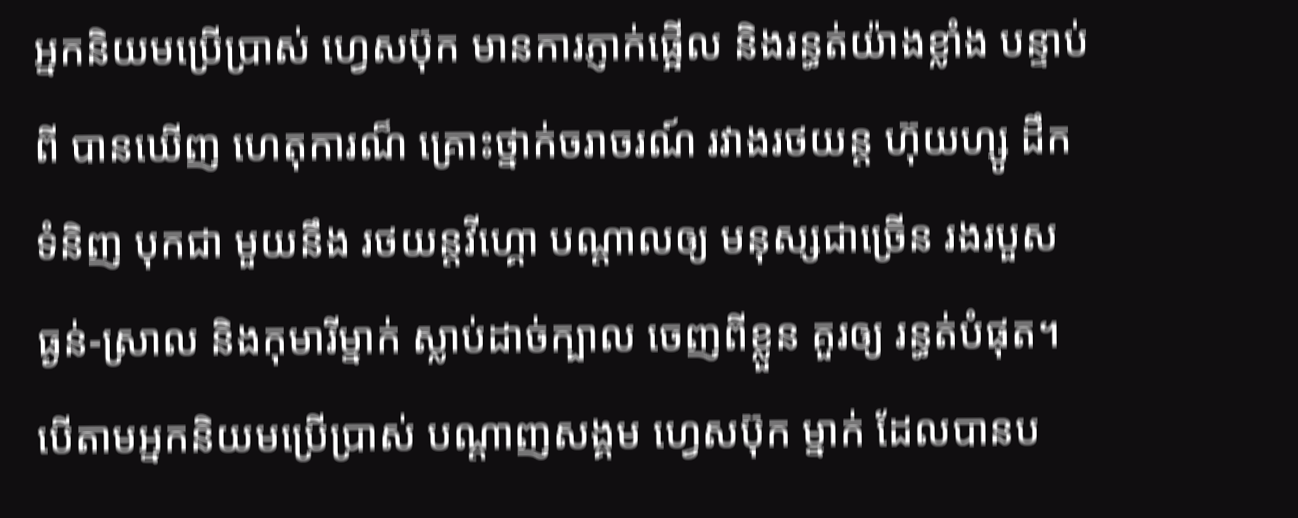អ្នកនិយមប្រើប្រាស់ ហ្វេសប៊ុក មានការភ្ញាក់ផ្អើល និងរន្ធត់យ៉ាងខ្លាំង បន្ទាប់ពី បានឃើញ ហេតុការណ៏ គ្រោះថ្នាក់ចរាចរណ៍ រវាងរថយន្ត ហ៊ុយហ្សូ ដឹកទំនិញ បុកជា មួយនឹង រថយន្តវីហ្គោ បណ្តាលឲ្យ មនុស្សជាច្រើន រងរបួស ធ្ងន់-ស្រាល និងកុមារីម្នាក់ ស្លាប់ដាច់ក្បាល ចេញពីខ្លួន គួរឲ្យ រន្ធត់បំផុត។
បើតាមអ្នកនិយមប្រើប្រាស់ បណ្តាញសង្គម ហ្វេសប៊ុក ម្នាក់ ដែលបានប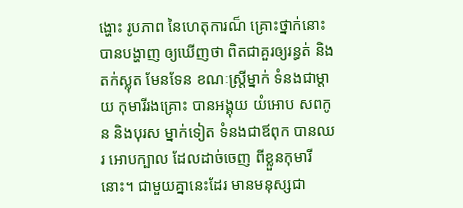ង្ហោះ រូបភាព នៃហេតុការណ៏ គ្រោះថ្នាក់នោះ បានបង្ហាញ ឲ្យឃើញថា ពិតជាគួរឲ្យរន្ធត់ និងតក់ស្លុត មែនទែន ខណៈស្រ្តីម្នាក់ ទំនងជាម្តាយ កុមារីរងគ្រោះ បានអង្គុយ យំអោប សពកូន និងបុរស ម្នាក់ទៀត ទំនងជាឪពុក បានឈរ អោបក្បាល ដែលដាច់ចេញ ពីខ្លួនកុមារីនោះ។ ជាមួយគ្នានេះដែរ មានមនុស្សជា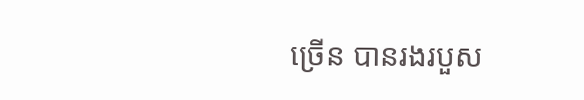ច្រើន បានរងរបួស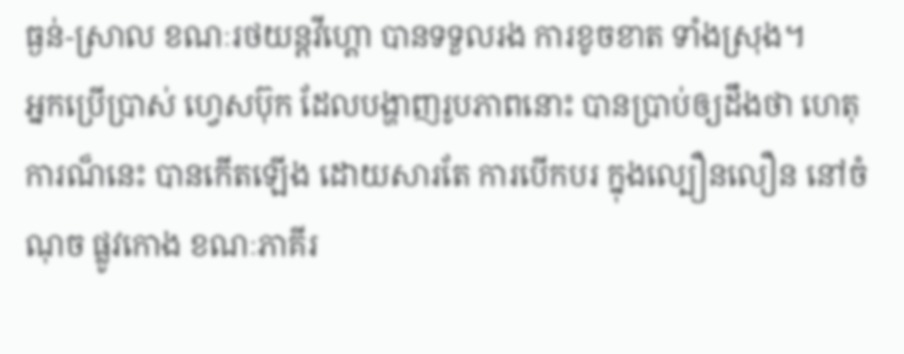ធ្ងន់-ស្រាល ខណៈរថយន្តវីហ្គោ បានទទួលរង ការខូចខាត ទាំងស្រុង។
អ្នកប្រើប្រាស់ ហ្វេសប៊ុក ដែលបង្ហាញរូបភាពនោះ បានប្រាប់ឲ្យដឹងថា ហេតុការណ៏នេះ បានកើតឡើង ដោយសារតែ ការបើកបរ ក្នុងល្បឿនលឿន នៅចំណុច ផ្លូវកោង ខណៈភាគីរ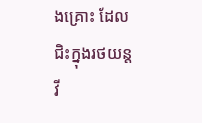ងគ្រោះ ដែលជិះក្នុងរថយន្ត វី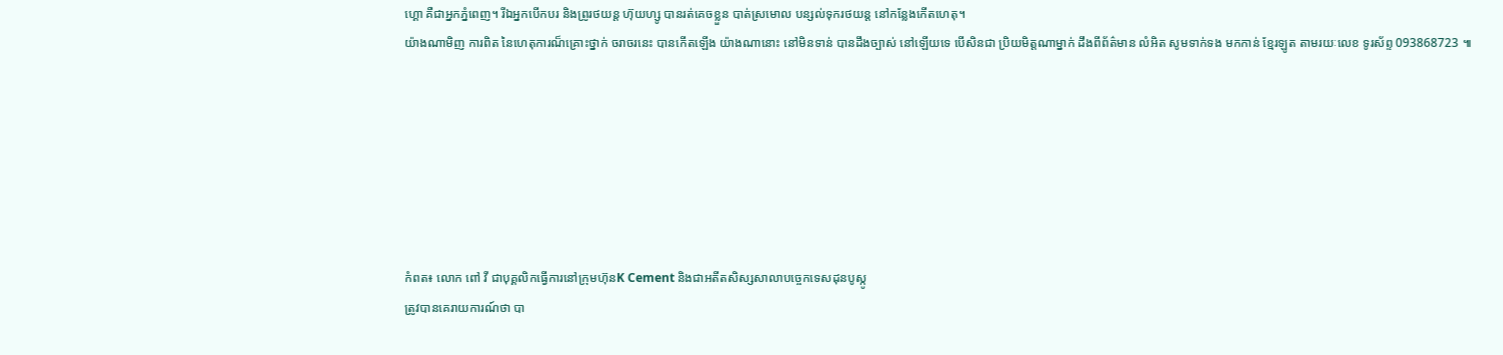ហ្គោ គឺជាអ្នកភ្នំពេញ។ រីឯអ្នកបើកបរ និងព្រូរថយន្ត ហ៊ុយហ្សូ បានរត់គេចខ្លួន បាត់ស្រមោល បន្សល់ទុករថយន្ត នៅកន្លែងកើតហេតុ។
យ៉ាងណាមិញ ការពិត នៃហេតុការណ៏គ្រោះថ្នាក់ ចរាចរនេះ បានកើតឡើង យ៉ាងណានោះ នៅមិនទាន់ បានដឹងច្បាស់ នៅឡើយទេ បើសិនជា ប្រិយមិត្ដណាម្នាក់ ដឹងពីព័ត៌មាន លំអិត សូមទាក់ទង មកកាន់ ខ្មែរឡូត តាមរយៈលេខ ទូរស័ព្ទ 093868723 ៕







កំពត៖ លោក ពៅ វី ជាបុគ្គលិកធ្វើការនៅក្រុមហ៊ុនK Cement និងជាអតីតសិស្សសាលាបច្ចេកទេសដុនបូស្កូ
ត្រូវបានគេរាយការណ៍ថា បា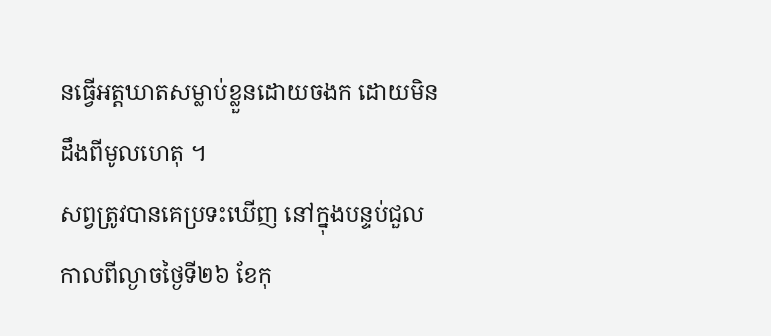នធ្វើអត្តឃាតសម្លាប់ខ្លួនដោយចងក ដោយមិនដឹងពីមូលហេតុ ។
សព្វត្រូវបានគេប្រទះឃើញ នៅក្នុងបន្ទប់ជួល កាលពីល្ងាចថ្ងៃទី២៦ ខែកុ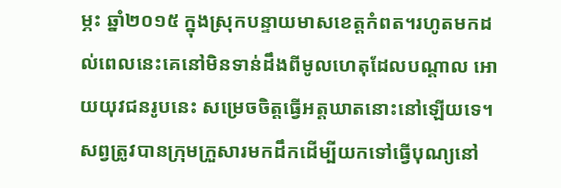ម្ភះ ឆ្នាំ២០១៥ ក្នុងស្រុកបន្ទាយមាសខេត្តកំពត។រហូតមកដល់ពេលនេះគេនៅមិនទាន់ដឹងពីមូលហេតុដែលបណ្តាល អោយយុវជនរូបនេះ សម្រេចចិត្តធ្វើអត្តឃាតនោះនៅឡើយទេ។ សព្វត្រូវបានក្រុមក្រួសារមកដឹកដើម្បីយកទៅធ្វើបុណ្យនៅ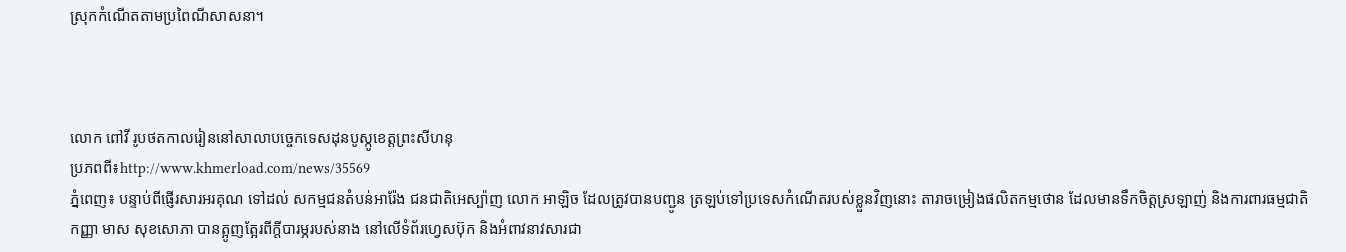ស្រុកកំណើតតាមប្រពៃណីសាសនា។



លោក ពៅវី រូបថតកាលរៀននៅសាលាបច្ចេកទេសដុនបូស្កូខេត្តព្រះសីហនុ
ប្រភពពី៖http://www.khmerload.com/news/35569
ភ្នំពេញ៖ បន្ទាប់ពីផ្ញើរសារអរគុណ ទៅដល់ សកម្មជនតំបន់អារ៉ែង ជនជាតិអេស្ប៉ាញ លោក អាឡិច ដែលត្រូវបានបញ្ជូន ត្រឡប់ទៅប្រទេសកំណើតរបស់ខ្លួនវិញនោះ តារាចម្រៀងផលិតកម្មថោន ដែលមានទឹកចិត្តស្រឡាញ់ និងការពារធម្មជាតិ កញ្ញា មាស សុខសោភា បានត្អូញត្អែរពីក្តីបារម្ភរបស់នាង នៅលើទំព័រហ្វេសប៊ុក និងអំពាវនាវសារជា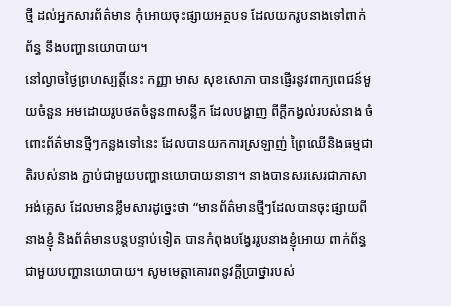ថ្មី ដល់អ្នកសារព័ត៌មាន កុំអោយចុះផ្សាយអត្ថបទ ដែលយករូបនាងទៅពាក់ព័ន្ធ នឹងបញ្ហានយោបាយ។
នៅល្ងាចថ្ងៃព្រហស្បត្តិ៍នេះ កញ្ញា មាស សុខសោភា បានផ្ញើរនូវពាក្យពេជន៍មួយចំនួន អមដោយរូបថតចំនួន៣សន្លឹក ដែលបង្ហាញ ពីក្តីកង្វល់របស់នាង ចំពោះព័ត៌មានថ្មីៗកន្លងទៅនេះ ដែលបានយកការស្រឡាញ់ ព្រៃឈើនិងធម្មជាតិរបស់នាង ភ្ជាប់ជាមួយបញ្ហានយោបាយនានា។ នាងបានសរសេរជាភាសាអង់គ្លេស ដែលមានខ្លឹមសារដូច្នេះថា “មានព័ត៌មានថ្មីៗដែលបានចុះផ្សាយពីនាងខ្ញុំ និងព័ត៌មានបន្តបន្ទាប់ទៀត បានកំពុងបង្វែររូបនាងខ្ញុំអោយ ពាក់ព័ន្ធជាមួយបញ្ហានយោបាយ។ សូមមេត្តាគោរពនូវក្តីប្រាថ្នារបស់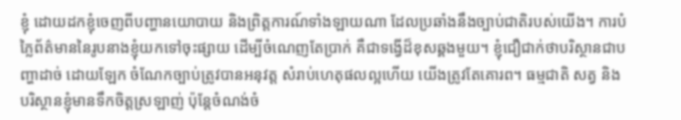ខ្ញុំ ដោយដកខ្ញុំចេញពីបញ្ហានយោបាយ និងព្រិត្តការណ៍ទាំងឡាយណា ដែលប្រឆាំងនឹងច្បាប់ជាតិរបស់យើង។ ការបំភ្លៃព័ត៌មាននៃរូបនាងខ្ញុំយកទៅចុះផ្សាយ ដើម្បីចំណេញតែប្រាក់ គឺជាទង្វើដ៏ខុសឆ្គងមួយ។ ខ្ញុំជឿជាក់ថាបរិស្ថានជាបញ្ហាដាច់ ដោយឡែក ចំណែកច្បាប់ត្រូវបានអនុវត្ត សំរាប់ហេតុផលល្អហើយ យើងត្រូវតែគោរព។ ធម្មជាតិ សត្វ និង បរិស្ថានខ្ញុំមានទឹកចិត្តស្រឡាញ់ ប៉ុន្តែចំណង់ចំ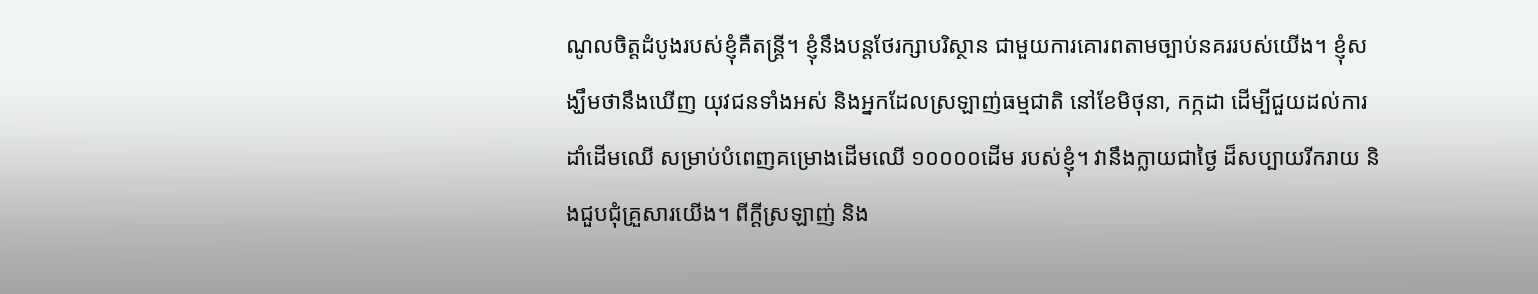ណូលចិត្តដំបូងរបស់ខ្ញុំគឺតន្ត្រី។ ខ្ញុំនឹងបន្តថែរក្សាបរិស្ថាន ជាមួយការគោរពតាមច្បាប់នគររបស់យើង។ ខ្ញុំសង្ឃឹមថានឹងឃើញ យុវជនទាំងអស់ និងអ្នកដែលស្រឡាញ់ធម្មជាតិ នៅខែមិថុនា, កក្កដា ដើម្បីជួយដល់ការដាំដើមឈើ សម្រាប់បំពេញគម្រោងដើមឈើ ១០០០០ដើម របស់ខ្ញុំ។ វានឹងក្លាយជាថ្ងៃ ដ៏សប្បាយរីករាយ និងជួបជុំគ្រួសារយើង។ ពីក្តីស្រឡាញ់ និង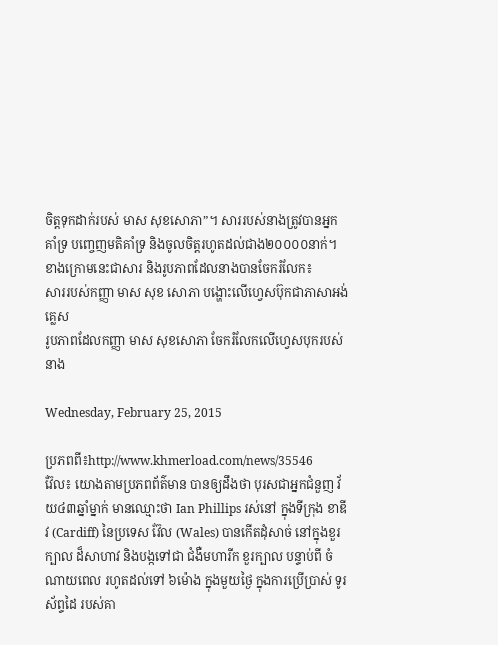ចិត្តទុកដាក់របស់ មាស សុខសោភា”។ សាររបស់នាងត្រូវបានអ្នកគាំទ្រ បញ្ចេញមតិគាំទ្រ និងចូលចិត្តរហូតដល់ជាង២០០០០នាក់។ ខាងក្រោមនេះជាសារ និងរូបភាពដែលនាងបានចែករំលែក៖
សាររបស់កញ្ញា មាស សុខ សោភា បង្ហោះលើហ្វេសប៊ុកជាភាសាអង់គ្លេស
រូបភាពដែលកញ្ញា មាស សុខសោភា ចែករំលែកលើហ្វេសបុករបស់នាង

Wednesday, February 25, 2015

ប្រភពពី៖http://www.khmerload.com/news/35546
វ៊ែល៖ យោងតាមប្រភពព័ត៌មាន បានឲ្យដឹងថា បុរសជាអ្នកជំនួញ វ័យ៤៣ឆ្នាំម្នាក់ មានឈ្មោះថា Ian Phillips រស់នៅ ក្នុងទីក្រុង ខាឌីវ (Cardiff) នៃប្រទេស វ៊ែល (Wales) បានកើតដុំសាច់ នៅក្នុងខួរក្បាល ដ៏សាហាវ និងបង្កទៅជា ជំងឺមហារីក ខួរក្បាល បន្ទាប់ពី ចំណាយពេល រហូតដល់ទៅ ៦ម៉ោង ក្នុងមួយថ្ងៃ ក្នុងការប្រើប្រាស់ ទូរស័ព្ទដៃ របស់គា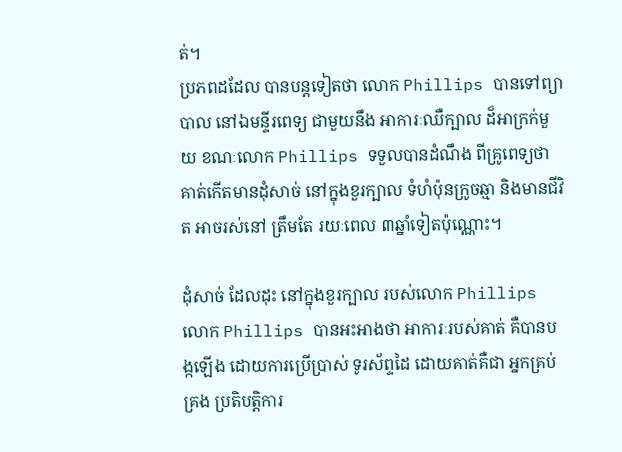ត់។
ប្រភពដដែល បានបន្តទៀតថា លោក Phillips បានទៅព្យាបាល នៅឯមន្ទីរពេទ្យ ជាមួយនឹង អាការៈឈឺក្បាល ដ៏អាក្រក់មួយ ខណៈលោក Phillips ទទួលបានដំណឹង ពីគ្រូពេទ្យថា គាត់កើតមានដុំសាច់ នៅក្នុងខួរក្បាល ទំហំប៉ុនក្រូចឆ្មា និងមានជីវិត អាចរស់នៅ ត្រឹមតែ រយៈពេល ៣ឆ្នាំទៀតប៉ុណ្ណោះ។

ដុំសាច់ ដែលដុះ នៅក្នុងខួរក្បាល របស់លោក Phillips
លោក Phillips បានអះអាងថា អាការៈរបស់គាត់ គឺបានបង្កឡើង ដោយការប្រើប្រាស់ ទូរស័ព្ទដៃ ដោយគាត់គឺជា អ្នកគ្រប់គ្រង ប្រតិបត្តិការ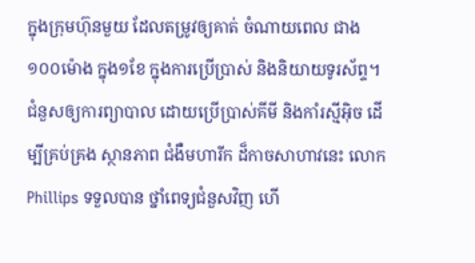ក្នុងក្រុមហ៊ុនមួយ ដែលតម្រូវឲ្យគាត់ ចំណាយពេល ជាង ១០០ម៉ោង ក្នុង១ខែ ក្នុងការប្រើប្រាស់ និងនិយាយទូរស័ព្ទ។
ជំនួសឲ្យការព្យាបាល ដោយប្រើប្រាស់គីមី និងកាំរស្មីអ៊ិច ដើម្បីគ្រប់គ្រង ស្ថានភាព ជំងឺមហារីក ដ៏កាចសាហាវនេះ លោក Phillips ទទួលបាន ថ្នាំពេទ្យជំនួសវិញ ហើ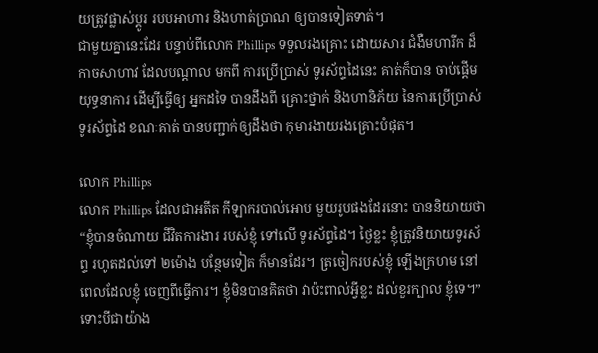យត្រូវផ្លាស់ប្តូរ របបអាហារ និងហាត់ប្រាណ ឲ្យបានទៀតទាត់។
ជាមួយគ្នានេះដែរ បន្ទាប់ពីលោក Phillips ទទួលរងគ្រោះ ដោយសារ ជំងឺមហារីក ដ៏កាចសាហាវ ដែលបណ្តាល មកពី ការប្រើប្រាស់ ទូរស័ព្ទដៃនេះ គាត់ក៏បាន ចាប់ផ្តើមយុទ្ធនាការ ដើម្បីធ្វើឲ្យ អ្នកដទៃ បានដឹងពី គ្រោះថ្នាក់ និងហានិភ័យ នៃការប្រើប្រាស់ ទូរស័ព្ទដៃ ខណៈគាត់ បានបញ្ជាក់ឲ្យដឹងថា កុមារងាយរងគ្រោះបំផុត។

លោក Phillips
លោក Phillips ដែលជាអតីត កីឡាករបាល់អោប មួយរូបផងដែរនោះ បាននិយាយថា “ខ្ញុំបានចំណាយ ជីវិតការងារ របស់ខ្ញុំ ទៅលើ ទូរស័ព្ទដៃ។ ថ្ងៃខ្លះ ខ្ញុំត្រូវនិយាយទូរស័ព្ទ រហូតដល់ទៅ ២ម៉ោង បន្ថែមទៀត ក៏មានដែរ។ ត្រចៀករបស់ខ្ញុំ ឡើងក្រហម នៅពេលដែលខ្ញុំ ចេញពីធ្វើការ។ ខ្ញុំមិនបានគិតថា វាប៉ះពាល់អ្វីខ្លះ ដល់ខួរក្បាល ខ្ញុំទេ។”
ទោះបីជាយ៉ាង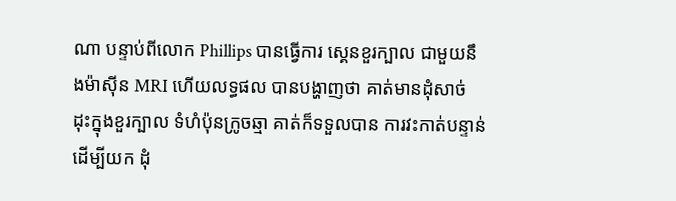ណា បន្ទាប់ពីលោក Phillips បានធ្វើការ ស្គេនខួរក្បាល ជាមួយនឹងម៉ាស៊ីន MRI ហើយលទ្ធផល បានបង្ហាញថា គាត់មានដុំសាច់ ដុះក្នុងខួរក្បាល ទំហំប៉ុនក្រូចឆ្មា គាត់ក៏ទទួលបាន ការវះកាត់បន្ទាន់ ដើម្បីយក ដុំ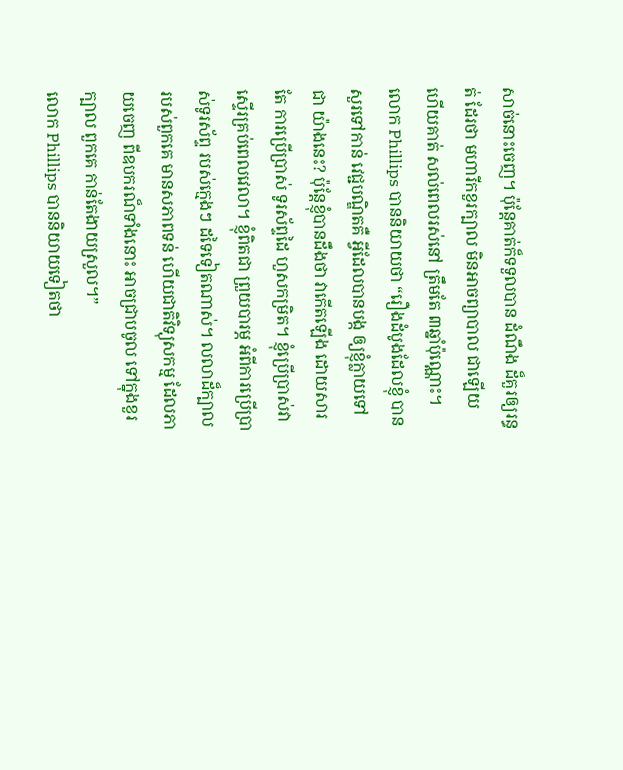សាច់នោះចេញ។ ប៉ុន្តែគាត់ក៏ទទួលបាន ដំណឹង ដ៏គួរឲ្យរន្ធត់ ដែរថា មហារីកខួរក្បាល មិនអាចព្យាបាល ជាឡើយ ហើយគាត់ សល់ពេលរស់នៅ ត្រឹមតែ ៣ឆ្នាំប៉ុណ្ណោះ។
លោក Phillips បាននិយាយថា “រឿងដំបូងដែលខ្ញុំ បានសួរទៅកាន់ វេជ្ជបណ្ឌិតគឺ អ្វីដែលបានបង្ក ឲ្យខ្ញុំក្លាយទៅជា យ៉ាងនេះ? ប៉ុន្តែខ្ញុំបានដឹងថា វាកើតឡើង ដោយសារតែ ការប្រើប្រាស់ ទូរស័ព្ទដៃ ហួសកម្រិត។ ខ្ញុំប្រើប្រាស់វា ស្ទើរគ្រប់ពេលវេលា។ ខ្ញុំពិតជា ព្រួយបារម្ភ អំពីការប្រើប្រាស់ទូរស័ព្ទ របស់ក្មេងៗ ដទៃទៀតណាស់។ លលាដ៏ក្បាល របស់ពួកគេ មានសភាពទន់ ហើយជាតិវិទ្យុសកម្ម ដែលភាយចេញ ពីឧបករណ៏ទាំងនោះ អាចជ្រាបចូល ទៅក្នុងខួរក្បាល ពួកគេ កាន់តែងាយស្រួល។”
លោក Phillips បាននិយាយទៀតថា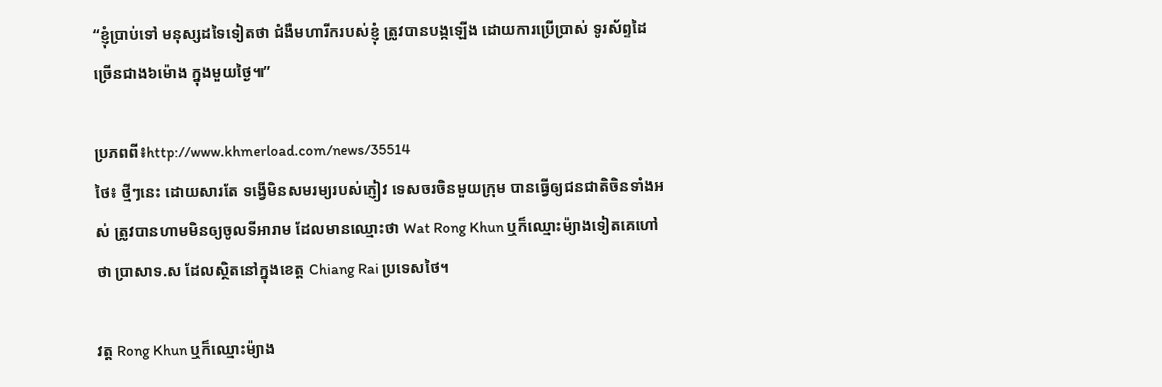“ខ្ញុំប្រាប់ទៅ មនុស្សដទៃទៀតថា ជំងឺមហារីករបស់ខ្ញុំ ត្រូវបានបង្កឡើង ដោយការប្រើប្រាស់ ទូរស័ព្ទដៃ ច្រើនជាង៦ម៉ោង ក្នុងមួយថ្ងៃ៕”

ប្រភពពី៖http://www.khmerload.com/news/35514
ថៃ៖ ថ្មីៗនេះ ដោយសារតែ ទង្វើមិនសមរម្យរបស់ភ្ញៀវ ទេសចរចិនមួយក្រុម បានធ្វើឲ្យជនជាតិចិនទាំងអស់ ត្រូវបានហាមមិនឲ្យចូលទីអារាម ដែលមានឈ្មោះថា Wat Rong Khun ឬក៏ឈ្មោះម៉្យាងទៀតគេហៅថា ប្រាសាទ.ស ដែលស្ថិតនៅក្នុងខេត្ត Chiang Rai ប្រទេសថៃ។

វត្ត Rong Khun ឬក៏ឈ្មោះម៉្យាង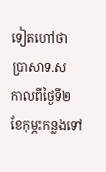ទៀតហៅថា ប្រាសាទ.ស
កាលពីថ្ងៃទី២ ខែកុម្ភះកន្លងទៅ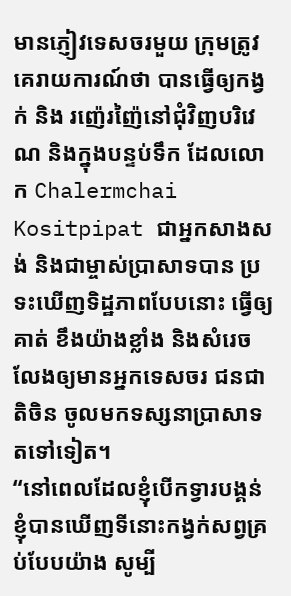មានភ្ញៀវទេសចរមួយ ក្រុមត្រូវគេរាយការណ៍ថា បានធ្វើឲ្យកង្វក់ និង រញ៉េរញ៉ៃនៅជុំវិញបរិវេណ និងក្នុងបន្ទប់ទឹក ដែលលោក Chalermchai Kositpipat ជាអ្នកសាងសង់ និងជាម្ចាស់ប្រាសាទបាន ប្រទះឃើញទិដ្ឋភាពបែបនោះ ធ្វើឲ្យគាត់ ខឹងយ៉ាងខ្លាំង និងសំរេច លែងឲ្យមានអ្នកទេសចរ ជនជាតិចិន ចូលមកទស្សនាប្រាសាទ តទៅទៀត។
“នៅពេលដែលខ្ញុំបើកទ្វារបង្គន់ ខ្ញុំបានឃើញទីនោះកង្វក់សព្វគ្រប់បែបយ៉ាង សូម្បី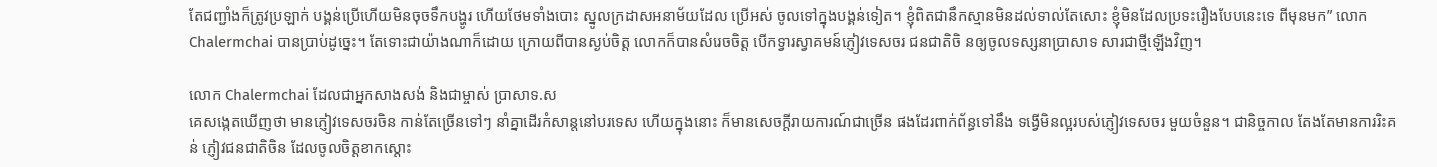តែជញ្ជាំងក៏ត្រូវប្រឡាក់ បង្គន់ប្រើហើយមិនចុចទឹកបង្ហូរ ហើយថែមទាំងបោះ ស្នូលក្រដាសអនាម័យដែល ប្រើអស់ ចូលទៅក្នុងបង្គន់ទៀត។ ខ្ញុំពិតជានឹកស្មានមិនដល់ទាល់តែសោះ ខ្ញុំមិនដែលប្រទះរឿងបែបនេះទេ ពីមុនមក” លោក Chalermchai បានប្រាប់ដូច្នេះ។ តែទោះជាយ៉ាងណាក៏ដោយ ក្រោយពីបានស្ងប់ចិត្ត លោកក៏បានសំរេចចិត្ត បើកទ្វារស្វាគមន៍ភ្ញៀវទេសចរ ជនជាតិចិ នឲ្យចូលទស្សនាប្រាសាទ សារជាថ្មីឡើងវិញ។

លោក Chalermchai ដែលជាអ្នកសាងសង់ និងជាម្ចាស់ ប្រាសាទ.ស
គេសង្កេតឃើញថា មានភ្ញៀវទេសចរចិន កាន់តែច្រើនទៅៗ នាំគ្នាដើរកំសាន្តនៅបរទេស ហើយក្នុងនោះ ក៏មានសេចក្តីរាយការណ៍ជាច្រើន ផងដែរពាក់ព័ន្ធទៅនឹង ទង្វើមិនល្អរបស់ភ្ញៀវទេសចរ មួយចំនួន។ ជានិច្ចកាល តែងតែមានការរិះគន់ ភ្ញៀវជនជាតិចិន ដែលចូលចិត្តខាកស្តោះ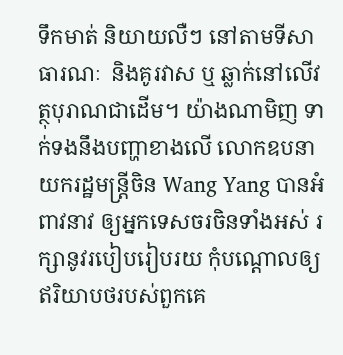ទឹកមាត់ និយាយលឺៗ នៅតាមទីសាធារណៈ  និងគូរវាស ឬ ឆ្លាក់នៅលើវត្ថុបុរាណជាដើម។ យ៉ាងណាមិញ ទាក់ទងនឹងបញ្ហាខាងលើ លោកឧបនាយករដ្ឋមន្ត្រីចិន Wang Yang បានអំពាវនាវ ឲ្យអ្នកទេសចរចិនទាំងអស់ រក្សានូវរបៀបរៀបរយ កុំបណ្តោលឲ្យឥរិយាបថរបស់ពួកគេ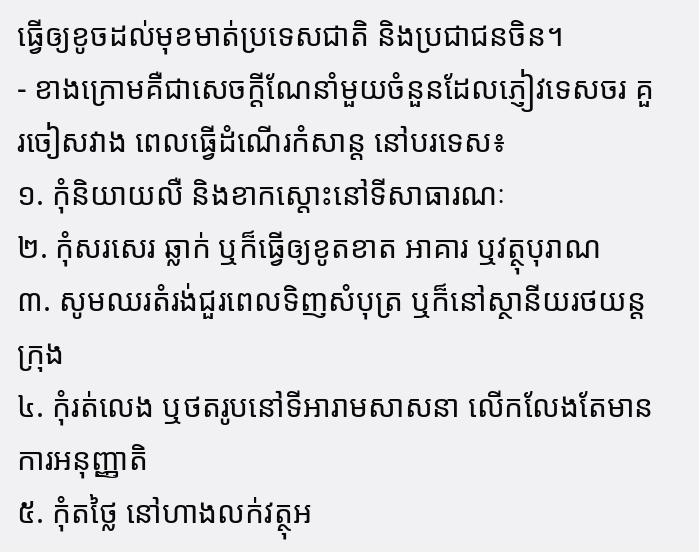ធ្វើឲ្យខូចដល់មុខមាត់ប្រទេសជាតិ និងប្រជាជនចិន។
- ខាងក្រោមគឺជាសេចក្តីណែនាំមួយចំនួនដែលភ្ញៀវទេសចរ គួរចៀសវាង ពេលធ្វើដំណើរកំសាន្ត នៅបរទេស៖
១. កុំនិយាយលឺ និងខាកស្តោះនៅទីសាធារណៈ
២. កុំសរសេរ ឆ្លាក់ ឬក៏ធ្វើឲ្យខូតខាត អាគារ ឬវត្ថុបុរាណ
៣. សូមឈរតំរង់ជួរពេលទិញសំបុត្រ ឬក៏នៅស្ថានីយរថយន្តក្រុង
៤. កុំរត់លេង ឬថតរូបនៅទីអារាមសាសនា លើកលែងតែមានការអនុញ្ញាតិ
៥. កុំតថ្លៃ នៅហាងលក់វត្ថុអ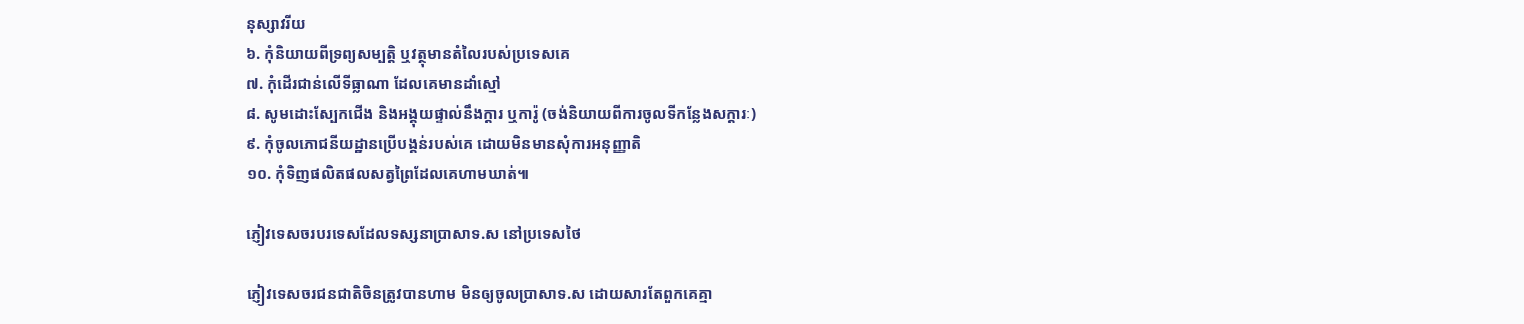នុស្សាវរីយ
៦. កុំនិយាយពីទ្រព្យសម្បត្តិ ឬវត្ថុមានតំលៃរបស់ប្រទេសគេ
៧. កុំដើរជាន់លើទីធ្លាណា ដែលគេមានដាំស្មៅ
៨. សូមដោះស្បែកជើង និងអង្គុយផ្ទាល់នឹងក្តារ ឬការ៉ូ (ចង់និយាយពីការចូលទីកន្លែងសក្តារៈ)
៩. កុំចូលភោជនីយដ្ឋានប្រើបង្គន់របស់គេ ដោយមិនមានសុំការអនុញ្ញាតិ
១០. កុំទិញផលិតផលសត្វព្រៃដែលគេហាមឃាត់៕

ភ្ញៀវទេសចរបរទេសដែលទស្សនាប្រាសាទ.ស នៅប្រទេសថៃ

ភ្ញៀវទេសចរជនជាតិចិនត្រូវបានហាម មិនឲ្យចូលប្រាសាទ.ស ដោយសារតែពួកគេគ្មា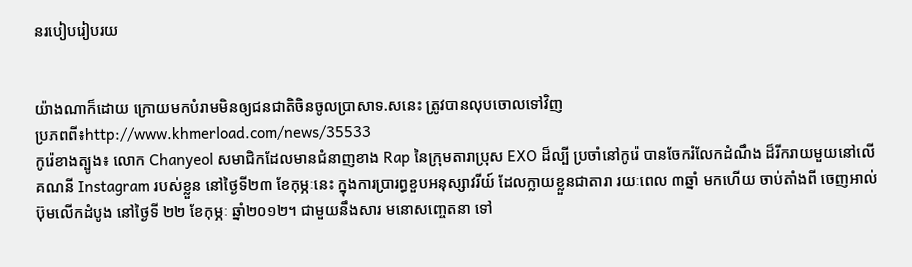នរបៀបរៀបរយ


យ៉ាងណាក៏ដោយ ក្រោយមកបំរាមមិនឲ្យជនជាតិចិនចូលប្រាសាទ.សនេះ ត្រូវបានលុបចោលទៅវិញ
ប្រភពពី៖http://www.khmerload.com/news/35533
កូរ៉េខាងត្បូង៖ លោក Chanyeol សមាជិកដែលមានជំនាញខាង Rap នៃក្រុមតារាប្រុស EXO ដ៏ល្បី ប្រចាំនៅកូរ៉េ បានចែករំលែកដំណឹង ដ៏រីករាយមួយនៅលើគណនី Instagram របស់ខ្លួន នៅថ្ងៃទី២៣ ខែកុម្ភៈនេះ ក្នុងការប្រារព្ធខួបអនុស្សាវរីយ៍ ដែលក្លាយខ្លួនជាតារា រយៈពេល ៣ឆ្នាំ មកហើយ ចាប់តាំងពី ចេញអាល់ប៊ុមលើកដំបូង នៅថ្ងៃទី ២២ ខែកុម្ភៈ ឆ្នាំ២០១២។ ជាមួយនឹងសារ មនោសញ្ចេតនា ទៅ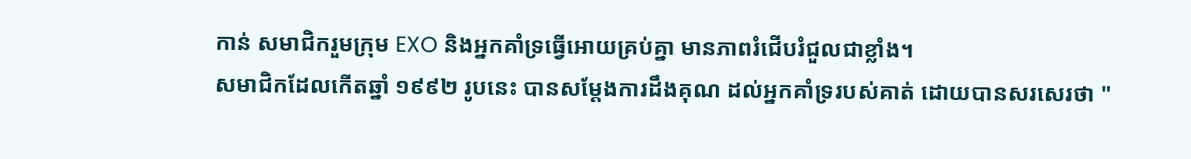កាន់ សមាជិករួមក្រុម EXO និងអ្នកគាំទ្រធ្វើអោយគ្រប់គ្នា មានភាពរំជើបរំជួលជាខ្លាំង។
សមាជិកដែលកើតឆ្នាំ ១៩៩២ រូបនេះ បានសម្តែងការដឹងគុណ ដល់អ្នកគាំទ្ររបស់គាត់ ដោយបានសរសេរថា "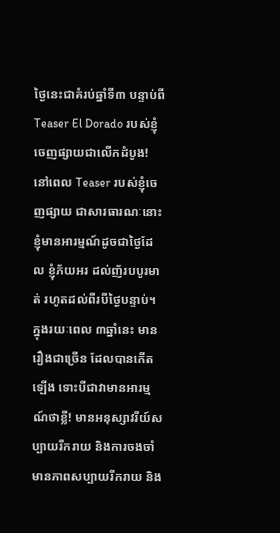ថ្ងៃនេះជាគំរប់ឆ្នាំទី៣ បន្ទាប់ពី Teaser El Dorado របស់ខ្ញុំចេញផ្សាយជាលើកដំបូង! នៅពេល Teaser របស់ខ្ញុំចេញផ្សាយ ជាសារធារណៈនោះ ខ្ញុំមានអារម្មណ៍ដូចជាថ្ងៃដែល ខ្ញុំភ័យអរ ដល់ញ័របបូរមាត់ រហូតដល់ពីរបីថ្ងៃបន្ទាប់។ ក្នុងរយៈពេល ៣ឆ្នាំនេះ មានរឿងជាច្រើន ដែលបានកើតឡើង ទោះបីជាវាមានអារម្មណ៍ថាខ្លី! មានអនុស្សាវរីយ៍សប្បាយរីករាយ និងការចងចាំមានភាពសប្បាយរីករាយ និង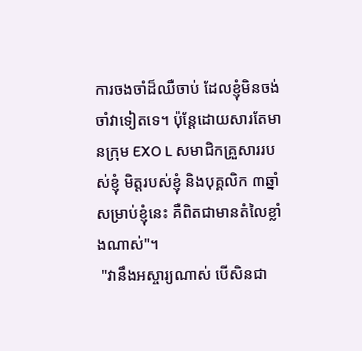ការចងចាំដ៏ឈឺចាប់ ដែលខ្ញុំមិនចង់ចាំវាទៀតទេ។ ប៉ុន្តែដោយសារតែមានក្រុម EXO L សមាជិកគ្រួសាររបស់ខ្ញុំ មិត្តរបស់ខ្ញុំ និងបុគ្គលិក ៣ឆ្នាំ សម្រាប់ខ្ញុំនេះ គឺពិតជាមានតំលៃខ្លាំងណាស់"។
 "វានឹងអស្ចារ្យណាស់ បើសិនជា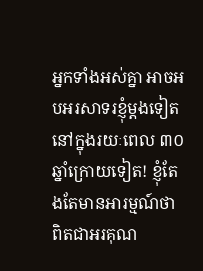អ្នកទាំងអស់គ្នា អាចអបអរសាទរខ្ញុំម្តងទៀត នៅក្នុងរយៈពេល ៣០ឆ្នាំក្រោយទៀត! ខ្ញុំតែងតែមានអារម្មណ៍ថា ពិតជាអរគុណ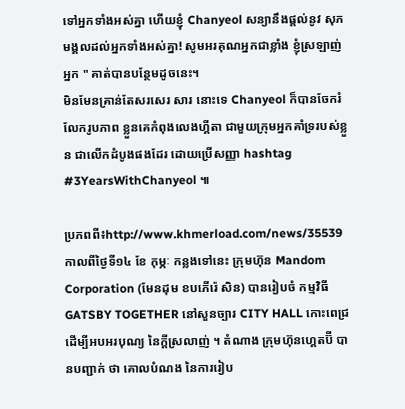ទៅអ្នកទាំងអស់គ្នា ហើយខ្ញុំ Chanyeol សន្យានឹងផ្តល់នូវ សុភមង្គលដល់អ្នកទាំងអស់គ្នា! សូមអរគុណអ្នកជាខ្លាំង ខ្ញុំស្រឡាញ់អ្នក " គាត់បានបន្ថែមដូចនេះ។
មិនមែនគ្រាន់តែសរសេរ សារ នោះទេ Chanyeol ក៏បានចែករំលែករូបភាព ខ្លួនគេកំពុងលេងហ្គីតា ជាមួយក្រុមអ្នកគាំទ្ររបស់ខ្លួន ជាលើកដំបូងផងដែរ ដោយប្រើសញ្ញា hashtag #3YearsWithChanyeol ៕

ប្រភពពី៖http://www.khmerload.com/news/35539
កាលពីថ្ងៃទី១៤ ខែ កុម្ភៈ កន្លងទៅនេះ ក្រុមហ៊ុន Mandom Corporation (មែនដុម ខបភើរ៉េ សិន) បានរៀបចំ កម្មវិធី GATSBY TOGETHER នៅសួនច្បារ CITY HALL កោះពេជ្រ ដើម្បីអបអរបុណ្យ នៃក្តីស្រលាញ់ ។ តំណាង ក្រុមហ៊ុនហ្គេតប៊ី បានបញ្ជាក់ ថា គោលបំណង នៃការរៀប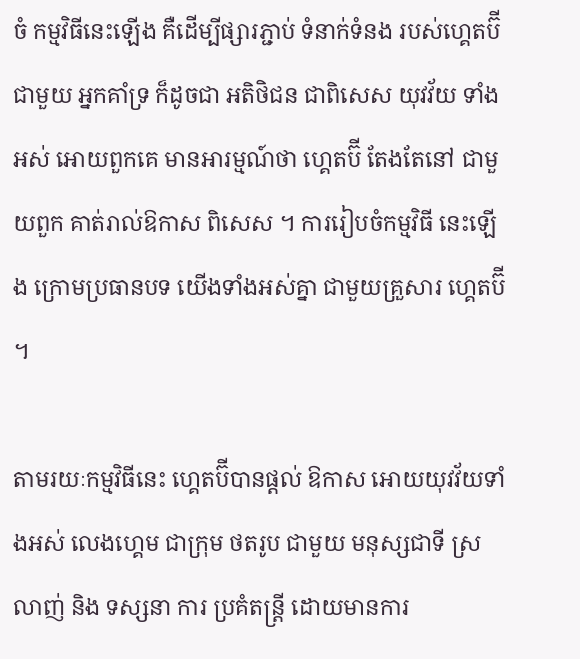ចំ កម្មវិធីនេះឡើង គឺដើម្បីផ្សារភ្ជាប់ ទំនាក់ទំនង របស់ហ្គេតប៊ី ជាមួយ អ្នកគាំទ្រ ក៏ដូចជា អតិថិជន ជាពិសេស យុវវ័យ ទាំងអស់ អោយពួកគេ មានអារម្មណ៍ថា ហ្គេតប៊ី តែងតែនៅ ជាមួយពួក គាត់រាល់ឱកាស ពិសេស ។ ការរៀបចំកម្មវិធី នេះឡើង ក្រោមប្រធានបទ យើងទាំងអស់គ្នា ជាមួយគ្រួសារ ហ្គេតប៊ី ។

តាមរយៈកម្មវិធីនេះ ហ្គេតប៊ីបានផ្តល់ ឱកាស អោយយុវវ័យទាំងអស់ លេងហ្គេម ជាក្រុម ថតរូប ជាមួយ មនុស្សជាទី ស្រលាញ់ និង ទស្សនា ការ ប្រគំតន្រ្តី ដោយមានការ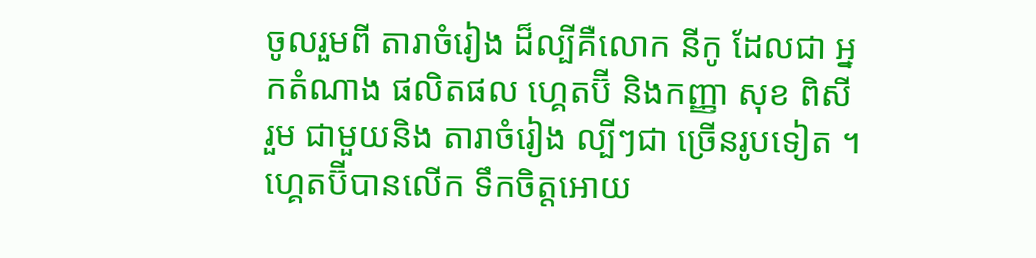ចូលរួមពី តារាចំរៀង ដ៏ល្បីគឺលោក នីកូ ដែលជា អ្នកតំណាង ផលិតផល ហ្គេតប៊ី និងកញ្ញា សុខ ពិសី រួម ជាមួយនិង តារាចំរៀង ល្បីៗជា ច្រើនរូបទៀត ។ ហ្គេតប៊ីបានលើក ទឹកចិត្តអោយ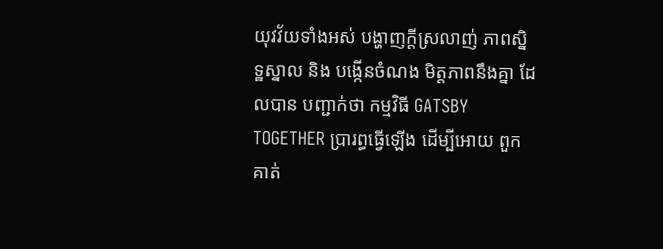យុវវ័យទាំងអស់ បង្ហាញក្តីស្រលាញ់ ភាពស្និទ្ឋស្នាល និង បង្កើនចំណង មិត្តភាពនឹងគ្នា ដែលបាន បញ្ជាក់ថា កម្មវិធី GATSBY TOGETHER ប្រារព្ធធ្វើឡើង ដើម្បីអោយ ពួកគាត់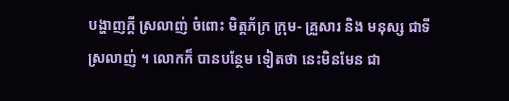បង្ហាញក្តី ស្រលាញ់ ចំពោះ មិត្តភ័ក្រ ក្រុម- គ្រួសារ និង មនុស្ស ជាទីស្រលាញ់ ។ លោកក៏ បានបន្ថែម ទៀតថា នេះមិនមែន ជា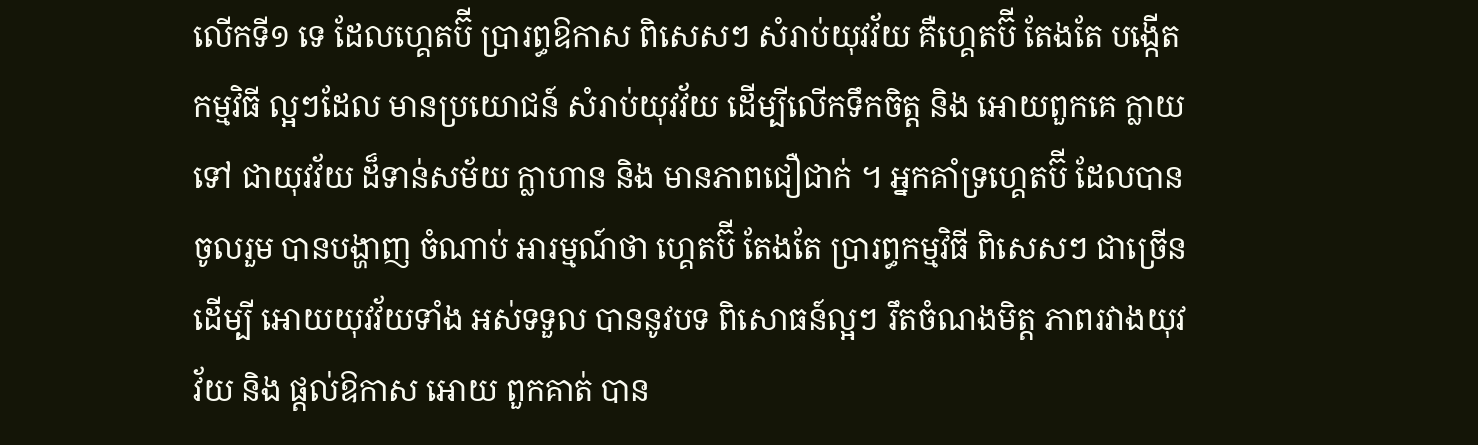លើកទី១ ទេ ដែលហ្គេតប៊ី ប្រារព្ធឱកាស ពិសេសៗ សំរាប់យុវវ័យ គឺហ្គេតប៊ី តែងតែ បង្កើតកម្មវិធី ល្អៗដែល មានប្រយោជន៍ សំរាប់យុវវ័យ ដើម្បីលើកទឹកចិត្ត និង អោយពួកគេ ក្លាយទៅ ជាយុវវ័យ ដ៏ទាន់សម័យ ក្លាហាន និង មានភាពជឿជាក់ ។ អ្នកគាំទ្រហ្គេតប៊ី ដែលបាន ចូលរួម បានបង្ហាញ ចំណាប់ អារម្មណ៍ថា ហ្គេតប៊ី តែងតែ ប្រារព្ធកម្មវិធី ពិសេសៗ ជាច្រើនដើម្បី អោយយុវវ័យទាំង អស់ទទួល បាននូវបទ ពិសោធន៍ល្អៗ រឹតចំណងមិត្ត ភាពរវាងយុវវ័យ និង ផ្តល់ឱកាស អោយ ពួកគាត់ បាន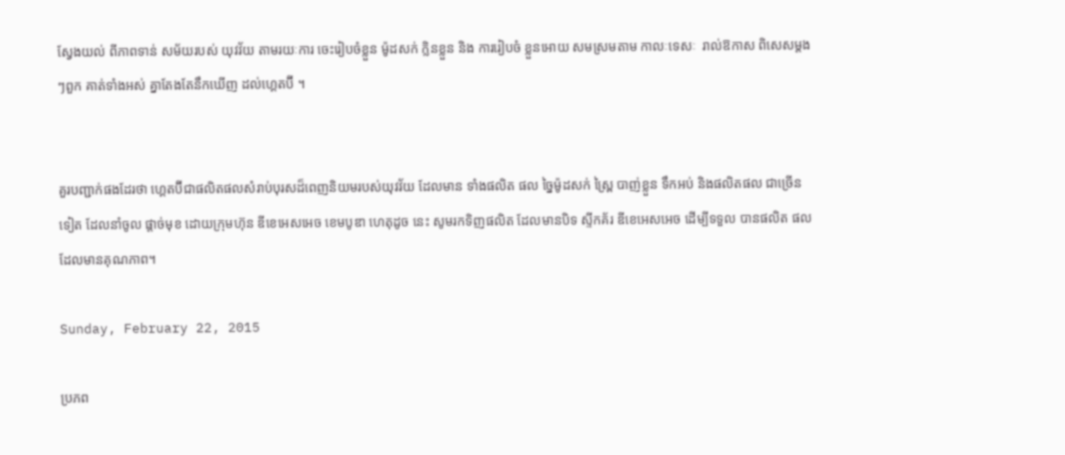ស្វែងយល់ ពីភាពទាន់ សម័យរបស់ យុវវ័យ តាមរយៈការ ចេះរៀបចំខ្លួន ម៉ូដសក់ ក្លិនខ្លួន និង ការរៀបចំ ខ្លួនអោយ សមស្រមតាម កាលៈទេសៈ  រាល់ឱកាស ពិសេសម្តងៗពួក គាត់ទាំងអស់ គ្នាតែងតែនឹកឃើញ ដល់ហ្គេតប៊ី ។


គួរបញ្ជាក់ផងដែរថា ហ្គេតប៊ីជាផលិតផលសំរាប់បុរសដ៏ពេញនិយមរបស់យុវវ័យ ដែលមាន ទាំងផលិត ផល ច្នៃម៉ូដសក់ ស្ព្រៃ បាញ់ខ្លួន ទឹកអប់ និងផលិតផល ជាច្រើនទៀត ដែលនាំចូល ផ្តាច់មុខ ដោយក្រុមហ៊ុន ឌីខេអេសអេច ខេមបូឌា ហេតុដូច នេះ សូមរកទិញផលិត ដែលមានបិទ ស្ទីកគ័រ ឌីខេអេសអេច ដើម្បីទទួល បានផលិត ផលដែលមានគុណភាព។

Sunday, February 22, 2015

ប្រភព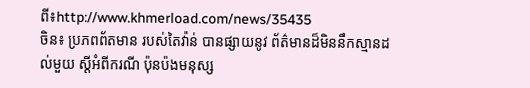ពី៖http://www.khmerload.com/news/35435
ចិន៖ ប្រភពព័តមាន របស់តៃវ៉ាន់ បានផ្សាយនូវ ព័ត៌មានដ៏មិននឹកស្មានដល់មួយ ស្តីអំពីករណី ប៉ុនប៉ងមនុស្ស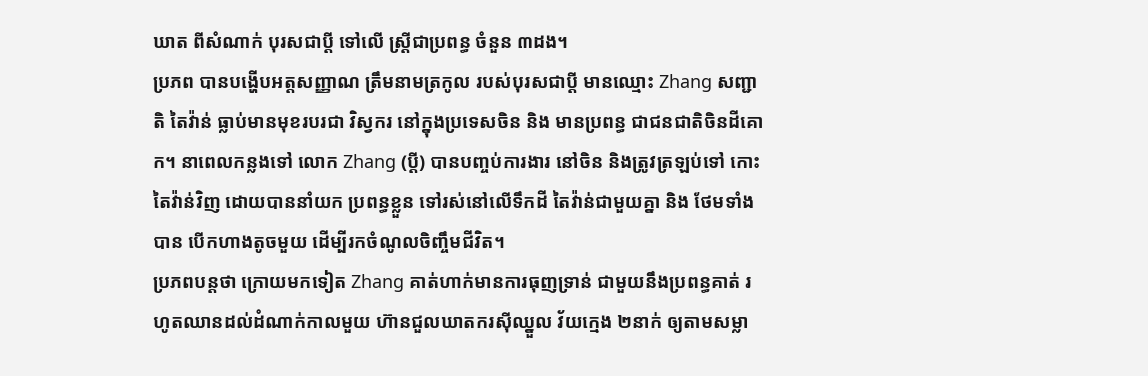ឃាត ពីសំណាក់ បុរសជាប្តី ទៅលើ ស្ត្រីជាប្រពន្ធ ចំនួន ៣ដង។
ប្រភព បានបង្ហើបអត្តសញ្ញាណ ត្រឹមនាមត្រកូល របស់បុរសជាប្តី មានឈ្មោះ Zhang សញ្ជាតិ តៃវ៉ាន់ ធ្លាប់មានមុខរបរជា វិស្វករ នៅក្នុងប្រទេសចិន និង មានប្រពន្ធ ជាជនជាតិចិនដីគោក។ នាពេលកន្លងទៅ លោក Zhang (ប្តី) បានបញ្ចប់ការងារ នៅចិន និងត្រូវត្រឡប់ទៅ កោះតៃវ៉ាន់វិញ ដោយបាននាំយក ប្រពន្ធខ្លួន ទៅរស់នៅលើទឹកដី តៃវ៉ាន់ជាមួយគ្នា និង ថែមទាំងបាន បើកហាងតូចមួយ ដើម្បីរកចំណូលចិញ្ចឹមជីវិត។
ប្រភពបន្តថា ក្រោយមកទៀត Zhang គាត់ហាក់មានការធុញទ្រាន់ ជាមួយនឹងប្រពន្ធគាត់ រហូតឈានដល់ដំណាក់កាលមួយ ហ៊ានជួលឃាតករស៊ីឈ្នួល វ័យក្មេង ២នាក់ ឲ្យតាមសម្លា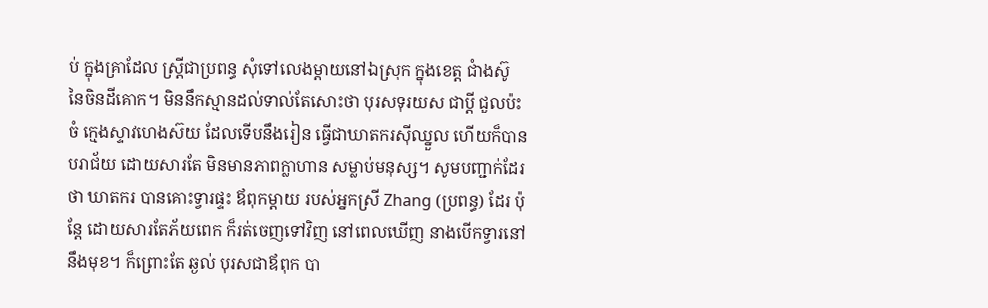ប់ ក្នុងគ្រាដែល ស្ត្រីជាប្រពន្ធ សុំទៅលេងម្តាយនៅឯស្រុក ក្នុងខេត្ត ជាំងស៊ូ នៃចិនដីគោក។ មិននឹកស្មានដល់ទាល់តែសោះថា បុរសទុរយស ជាប្តី ជួលប៉ះចំ ក្មេងស្ទាវហេងស៊យ ដែលទើបនឹងរៀន ធ្វើជាឃាតករស៊ីឈ្នួល ហើយក៏បានបរាជ័យ ដោយសារតែ មិនមានភាពក្លាហាន សម្លាប់មនុស្ស។ សូមបញ្ជាក់ដែរថា ឃាតករ បានគោះទ្វារផ្ទះ ឪពុកម្តាយ របស់អ្នកស្រី Zhang (ប្រពន្ធ) ដែរ ប៉ុន្តែ ដោយសារតែភ័យពេក ក៏រត់ចេញទៅវិញ នៅពេលឃើញ នាងបើកទ្វារនៅនឹងមុខ។ ក៏ព្រោះតែ ឆ្ងល់ បុរសជាឪពុក បា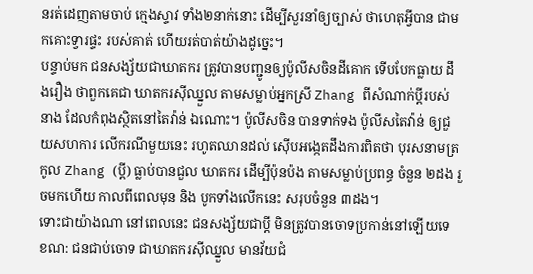នរត់ដេញតាមចាប់ ក្មេងស្ទាវ ទាំង២នាក់នោះ ដើម្បីសួរនាំឲ្យច្បាស់ ថាហេតុអ្វីបាន ជាមកគោះទ្វារផ្ទះ របស់គាត់ ហើយរត់បាត់យ៉ាងដូច្នេះ។
បន្ទាប់មក ជនសង្ស័យជាឃាតករ ត្រូវបានបញ្ជូនឲ្យប៉ូលីសចិនដីគោក ទើបបែកធ្លាយ ដឹងរឿង ថាពួកគេជា ឃាតករស៊ីឈ្នួល តាមសម្លាប់អ្នកស្រី Zhang ពីសំណាក់ប្តីរបស់នាង ដែលកំពុងស្ថិតនៅតៃវ៉ាន់ ឯណោះ។ ប៉ូលីសចិន បានទាក់ទង ប៉ូលីសតៃវ៉ាន់ ឲ្យជួយសហការ លើករណីមួយនេះ រហូតឈានដល់ ស៊ើបអង្កេតដឹងការពិតថា បុរសនាមត្រកូល Zhang (ប្តី) ធ្លាប់បានជួល ឃាតករ ដើម្បីប៉ុនប៉ង តាមសម្លាប់ប្រពន្ធ ចំនួន ២ដង រួចមកហើយ កាលពីពេលមុន និង បូកទាំងលើកនេះ សរុបចំនួន ៣ដង។
ទោះជាយ៉ាងណា នៅពេលនេះ ជនសង្ស័យជាប្តី មិនត្រូវបានចោទប្រកាន់នៅឡើយទេ ខណ: ជនជាប់ចោទ ជាឃាតករស៊ីឈ្នួល មានវ័យជំ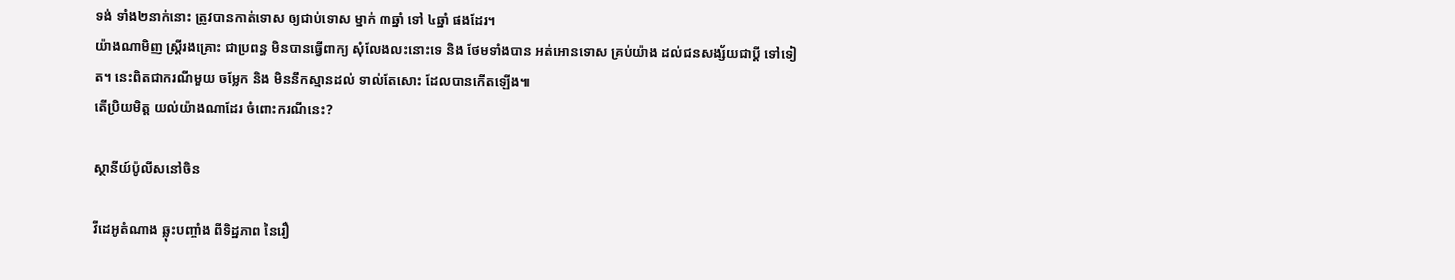ទង់ ទាំង២នាក់នោះ ត្រូវបានកាត់ទោស ឲ្យជាប់ទោស ម្នាក់ ៣ឆ្នាំ ទៅ ៤ឆ្នាំ ផងដែរ។
យ៉ាងណាមិញ ស្ត្រីរងគ្រោះ ជាប្រពន្ធ មិនបានធ្វើពាក្យ សុំលែងលះនោះទេ និង ថែមទាំងបាន អត់អោនទោស គ្រប់យ៉ាង ដល់ជនសង្ស័យជាប្តី ទៅទៀត។ នេះពិតជាករណីមួយ ចម្លែក និង មិននឹកស្មានដល់ ទាល់តែសោះ ដែលបានកើតឡើង៕
តើប្រិយមិត្ត យល់យ៉ាងណាដែរ ចំពោះករណីនេះ?

ស្ថានីយ៍ប៉ូលីសនៅចិន

វីដេអូតំណាង ឆ្លុះបញ្ចាំង ពីទិដ្ឋភាព នៃរឿ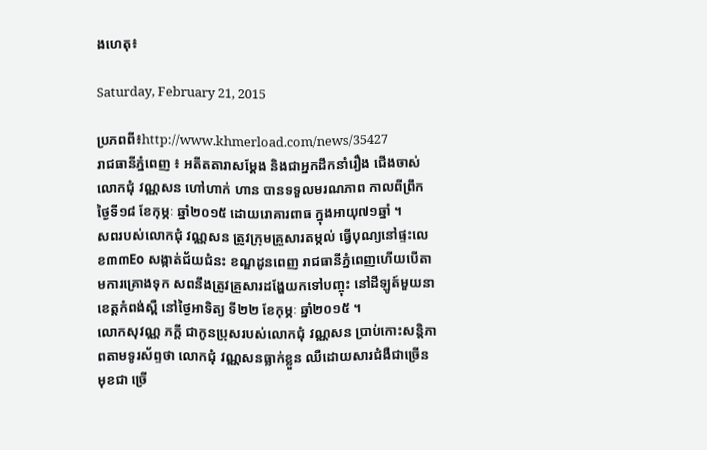ងហេតុ៖

Saturday, February 21, 2015

ប្រភពពី៖http://www.khmerload.com/news/35427
រាជធានីភ្នំពេញ ៖ អតីតតារាសម្តែង និងជាអ្នកដឹកនាំរឿង ជើងចាស់លោកជុំ វណ្ណសន ហៅហាក់ ហាន បានទទួលមរណភាព កាលពីព្រឹកថ្ងៃទី១៨ ខែកុម្ភៈ ឆ្នាំ២០១៥ ដោយរោគារពាធ ក្នុងអាយុ៧១ឆ្នាំ ។
សពរបស់លោកជុំ វណ្ណសន ត្រូវក្រុមគ្រួសារតម្កល់ ធ្វើបុណ្យនៅផ្ទះលេខ៣៣Eo សង្កាត់ជ័យជំនះ ខណ្ឌដូនពេញ រាជធានីភ្នំពេញហើយបើតាមការគ្រោងទុក សពនឹងត្រូវគ្រួសារដង្ហែយកទៅបញ្ចុះ នៅដីឡូត៍មួយនាខេត្តកំពង់ស្ពឺ នៅថ្ងៃអាទិត្យ ទី២២ ខែកុម្ភៈ ឆ្នាំ២០១៥ ។
លោកសុវណ្ណ ភក្តី ជាកូនប្រុសរបស់លោកជុំ វណ្ណសន ប្រាប់កោះសន្តិភាពតាមទូរស័ព្ទថា លោកជុំ វណ្ណសនធ្លាក់ខ្លួន ឈឺដោយសារជំងឺជាច្រើនមុខជា ច្រើ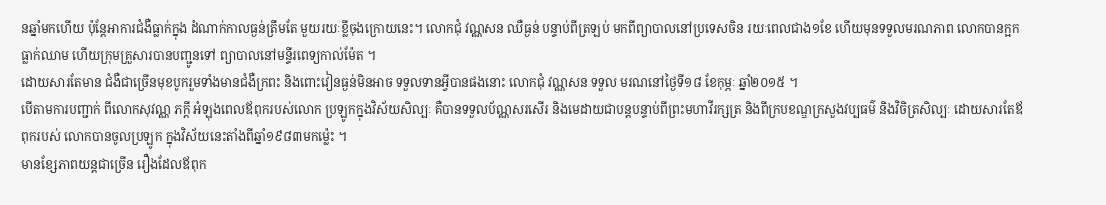នឆ្នាំមកហើយ ប៉ុន្តែអាការជំងឺធ្លាក់ក្នុង ដំណាក់កាលធ្ងន់ត្រឹមតែ មួយរយៈខ្លីចុងក្រោយនេះ។ លោកជុំ វណ្ណសន ឈឺធ្ងន់ បន្ទាប់ពីត្រឡប់ មកពីព្យាបាលនៅប្រទេសចិន រយៈពេលជាង១ខែ ហើយមុនទទួលមរណភាព លោកបានក្អកធ្លាក់ឈាម ហើយក្រុមគ្រួសារបានបញ្ជូនទៅ ព្យាបាលនៅមន្ទីរពេទ្យកាល់ម៉ែត ។
ដោយសារតែមាន ជំងឺជាច្រើនមុខបូករួមទាំងមានជំងឺក្រពះ និងពោះវៀនធ្ងន់មិនអាច ទទួលទានអ្វីបានផងនោះ លោកជុំ វណ្ណសន ទទួល មរណនៅថ្ងៃទី១៨ ខែកុម្ភៈ ឆ្នាំ២០១៥ ។
បើតាមការបញ្ជាក់ ពីលោកសុវណ្ណ ភក្តី អំឡុងពេលឪពុករបស់លោក ប្រឡូកក្នុងវិស័យសិល្បៈ គឺបានទទួលប័ណ្ណសរសើរ និងមេដាយជាបន្តបន្ទាប់ពីព្រះមហាវីរក្សត្រ និងពីក្របខណ្ឌក្រសួងវប្បធម៌ និងវិចិត្រសិល្បៈ ដោយសារតែឪពុករបស់ លោកបានចូលប្រឡូក ក្នុងវិស័យនេះតាំងពីឆ្នាំ១៩៨៣មកម្ល៉េះ ។
មានខ្សែភាពយន្តជាច្រើន រឿងដែលឪពុក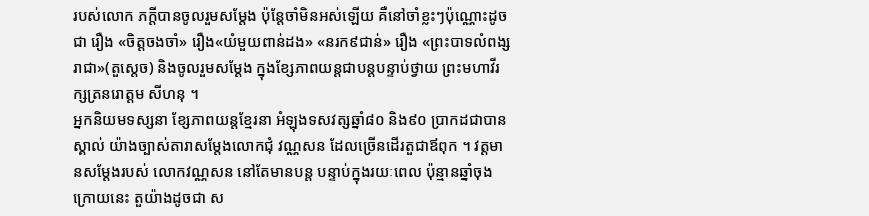របស់លោក ភក្តីបានចូលរួមសម្តែង ប៉ុន្តែចាំមិនអស់ឡើយ គឺនៅចាំខ្លះៗប៉ុណ្ណោះដូចជា រឿង «ចិត្តចងចាំ» រឿង«យំមួយពាន់ដង» «នរក៩ជាន់» រឿង «ព្រះបាទលំពង្សរាជា»(តួស្តេច) និងចូលរួមសម្តែង ក្នុងខ្សែភាពយន្តជាបន្តបន្ទាប់ថ្វាយ ព្រះមហាវីរក្សត្រនរោត្តម សីហនុ ។
អ្នកនិយមទស្សនា ខ្សែភាពយន្តខ្មែរនា អំឡុងទសវត្សឆ្នាំ៨០ និង៩០ ប្រាកដជាបានស្គាល់ យ៉ាងច្បាស់តារាសម្តែងលោកជុំ វណ្ណសន ដែលច្រើនដើរតួជាឪពុក ។ វត្តមានសម្តែងរបស់ លោកវណ្ណសន នៅតែមានបន្ត បន្ទាប់ក្នុងរយៈពេល ប៉ុន្មានឆ្នាំចុងក្រោយនេះ តួយ៉ាងដូចជា ស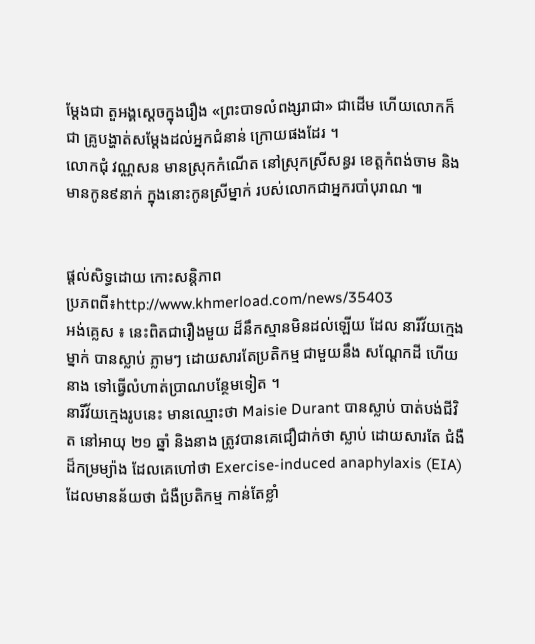ម្តែងជា តួអង្គស្តេចក្នុងរឿង «ព្រះបាទលំពង្សរាជា» ជាដើម ហើយលោកក៏ជា គ្រូបង្ហាត់សម្តែងដល់អ្នកជំនាន់ ក្រោយផងដែរ ។
លោកជុំ វណ្ណសន មានស្រុកកំណើត នៅស្រុកស្រីសន្ធរ ខេត្តកំពង់ចាម និងមានកូន៩នាក់ ក្នុងនោះកូនស្រីម្នាក់ របស់លោកជាអ្នករបាំបុរាណ ៕


ផ្តល់សិទ្ធដោយ កោះសន្តិភាព
ប្រភពពី៖http://www.khmerload.com/news/35403
អង់គ្លេស ៖ នេះពិតជារឿងមួយ ដ៏នឹកស្មានមិនដល់ឡើយ ដែល នារីវ័យក្មេងម្នាក់ បានស្លាប់ ភ្លាមៗ ដោយសារតែប្រតិកម្ម ជាមួយនឹង សណ្តែកដី ហើយនាង ទៅធ្វើលំហាត់ប្រាណបន្ថែមទៀត ។
នារីវ័យក្មេងរូបនេះ មានឈ្មោះថា Maisie Durant បានស្លាប់ បាត់បង់ជីវិត នៅអាយុ ២១ ឆ្នាំ និងនាង ត្រូវបានគេជឿជាក់ថា ស្លាប់ ដោយសារតែ ជំងឺដ៏កម្រម្យ៉ាង ដែលគេហៅថា Exercise-induced anaphylaxis (EIA) ដែលមានន័យថា ជំងឺប្រតិកម្ម កាន់តែខ្លាំ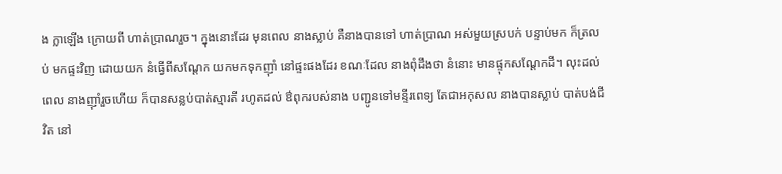ង ក្លាឡើង ក្រោយពី ហាត់ប្រាណរួច។ ក្នុងនោះដែរ មុនពេល នាងស្លាប់ គឺនាងបានទៅ ហាត់ប្រាណ អស់មួយស្របក់ បន្ទាប់មក ក៏ត្រលប់ មកផ្ទះវិញ ដោយយក នំធ្វើពីសណ្តែក យកមកទុកញ៉ាំ នៅផ្ទះផងដែរ ខណៈដែល នាងពុំដឹងថា នំនោះ មានផ្ទុកសណ្ដែកដី។ លុះដល់ពេល នាងញ៉ាំរួចហើយ ក៏បានសន្លប់បាត់ស្មារតី រហូតដល់ ឳពុករបស់នាង បញ្ជូនទៅមន្ទីរពេទ្យ តែជាអកុសល នាងបានស្លាប់ បាត់បង់ជីវិត នៅ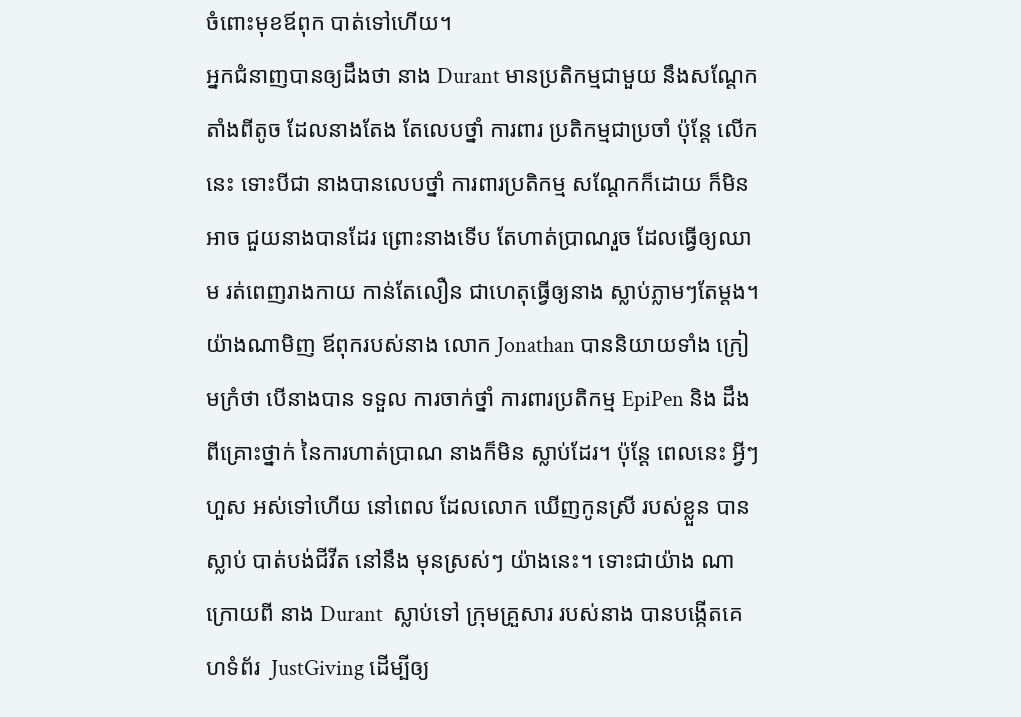ចំពោះមុខឪពុក បាត់ទៅហើយ។
អ្នកជំនាញបានឲ្យដឹងថា នាង Durant មានប្រតិកម្មជាមួយ នឹងសណ្តែក តាំងពីតូច ដែលនាងតែង តែលេបថ្នាំ ការពារ ប្រតិកម្មជាប្រចាំ ប៉ុន្តែ លើកនេះ ទោះបីជា នាងបានលេបថ្នាំ ការពារប្រតិកម្ម សណ្តែកក៏ដោយ ក៏មិនអាច ជួយនាងបានដែរ ព្រោះនាងទើប តែហាត់ប្រាណរួច ដែលធ្វើឲ្យឈាម រត់ពេញរាងកាយ កាន់តែលឿន ជាហេតុធ្វើឲ្យនាង ស្លាប់ភ្លាមៗតែម្តង។
យ៉ាងណាមិញ ឪពុករបស់នាង លោក Jonathan បាននិយាយទាំង ក្រៀមក្រំថា បើនាងបាន ទទួល ការចាក់ថ្នាំ ការពារប្រតិកម្ម EpiPen និង ដឹងពីគ្រោះថ្នាក់ នៃការហាត់ប្រាណ នាងក៏មិន ស្លាប់ដែរ។ ប៉ុន្តែ ពេលនេះ អ្វីៗហួស អស់ទៅហើយ នៅពេល ដែលលោក ឃើញកូនស្រី របស់ខ្លួន បានស្លាប់ បាត់បង់ជីវីត នៅនឹង មុនស្រស់ៗ យ៉ាងនេះ។ ទោះជាយ៉ាង ណាក្រោយពី នាង Durant  ស្លាប់ទៅ ក្រុមគ្រួសារ របស់នាង បានបង្កើតគេហទំព័រ  JustGiving ដើម្បីឲ្យ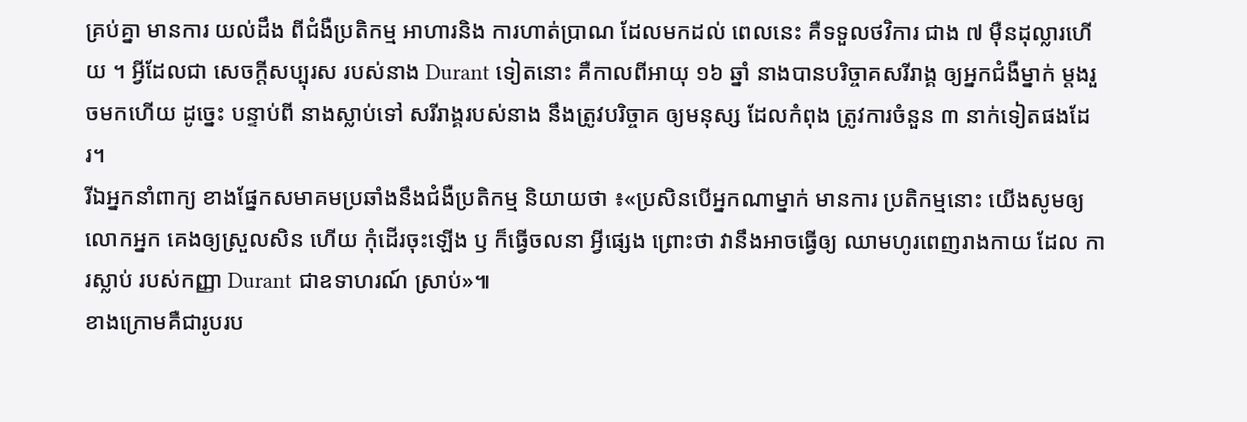គ្រប់គ្នា មានការ យល់ដឹង ពីជំងឺប្រតិកម្ម អាហារនិង ការហាត់ប្រាណ ដែលមកដល់ ពេលនេះ គឺទទួលថវិការ ជាង ៧ ម៉ឺនដុល្លារហើយ ។ អ្វីដែលជា សេចក្តីសប្បុរស របស់នាង Durant ទៀតនោះ គឺកាលពីអាយុ ១៦ ឆ្នាំ នាងបានបរិច្ចាគសរីរាង្គ ឲ្យអ្នកជំងឺម្នាក់ ម្តងរួចមកហើយ ដូច្នេះ បន្ទាប់ពី នាងស្លាប់ទៅ សរីរាង្គរបស់នាង នឹងត្រូវបរិច្ចាគ ឲ្យមនុស្ស ដែលកំពុង ត្រូវការចំនួន ៣ នាក់ទៀតផងដែរ។
រីឯអ្នកនាំពាក្យ ខាងផ្នែកសមាគមប្រឆាំងនឹងជំងឺប្រតិកម្ម និយាយថា ៖«ប្រសិនបើអ្នកណាម្នាក់ មានការ ប្រតិកម្មនោះ យើងសូមឲ្យលោកអ្នក គេងឲ្យស្រួលសិន ហើយ កុំដើរចុះឡើង ឫ ក៏ធ្វើចលនា អ្វីផ្សេង ព្រោះថា វានឹងអាចធ្វើឲ្យ ឈាមហូរពេញរាងកាយ ដែល ការស្លាប់ របស់កញ្ញា Durant ជាឧទាហរណ៍ ស្រាប់»៕
ខាងក្រោមគឺជារូបរប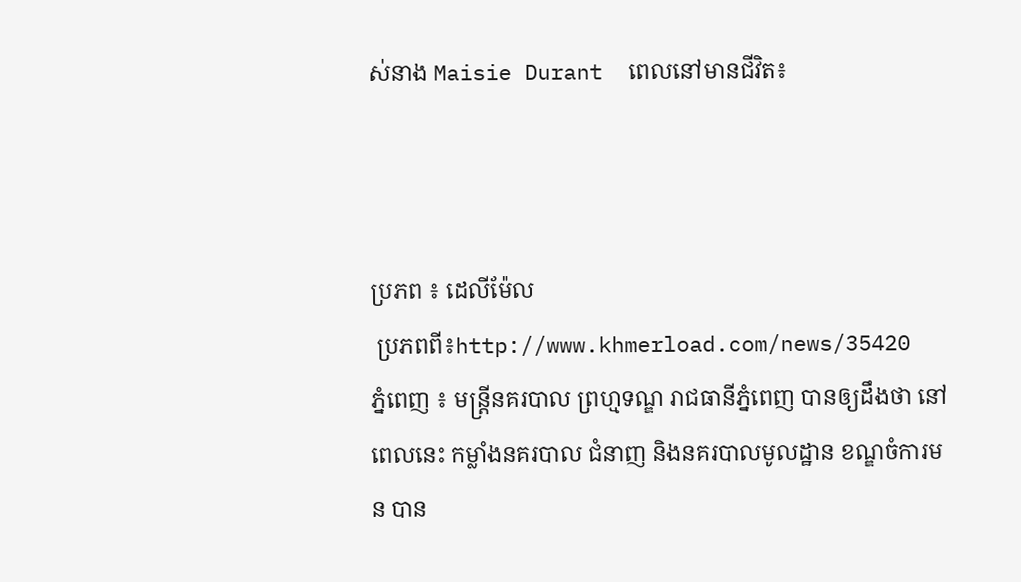ស់នាង Maisie Durant  ពេលនៅមានជីវិត៖



ប្រភព ៖ ដេលីម៉ែល
 ប្រភពពី៖http://www.khmerload.com/news/35420
ភ្នំពេញ ៖ មន្រ្តីនគរបាល ព្រហ្មទណ្ឌ រាជធានីភ្នំពេញ បានឲ្យដឹងថា នៅពេលនេះ កម្លាំងនគរបាល ជំនាញ និងនគរបាលមូលដ្ឋាន ខណ្ឌចំការមន បាន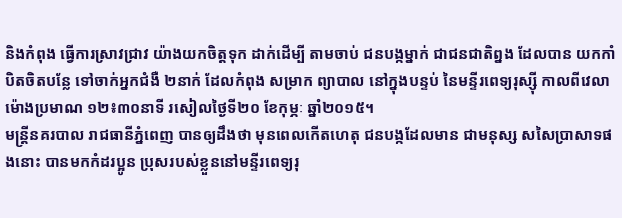និងកំពុង ធ្វើការស្រាវជ្រាវ យ៉ាងយកចិត្តទុក ដាក់ដើម្បី តាមចាប់ ជនបង្កម្នាក់ ជាជនជាតិព្នង ដែលបាន យកកាំបិតចិតបន្លែ ទៅចាក់អ្នកជំងឺ ២នាក់ ដែលកំពុង សម្រាក ព្យាបាល នៅក្នុងបន្ទប់ នៃមន្ទីរពេទ្យរុស្ស៊ី កាលពីវេលា ម៉ោងប្រមាណ ១២៖៣០នាទី រសៀលថ្ងៃទី២០ ខែកុម្ភៈ ឆ្នាំ២០១៥។
មន្រ្តីនគរបាល រាជធានីភ្នំពេញ បានឲ្យដឹងថា មុនពេលកើតហេតុ ជនបង្កដែលមាន ជាមនុស្ស សសៃប្រាសាទផងនោះ បានមកកំដរប្អូន ប្រុសរបស់ខ្លួននៅមន្ទីរពេទ្យរុ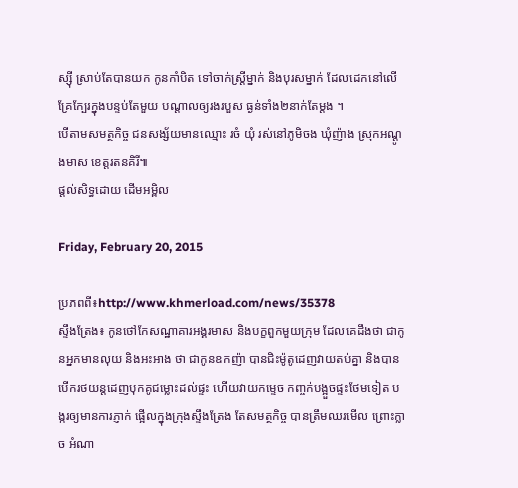ស្ស៊ី ស្រាប់តែបានយក កូនកាំបិត ទៅចាក់ស្រ្តីម្នាក់ និងបុរសម្នាក់ ដែលដេកនៅលើ គ្រែក្បែរក្នុងបន្ទប់តែមួយ បណ្តាលឲ្យរងរបួស ធ្ងន់ទាំង២នាក់តែម្តង ។
បើតាមសមត្ថកិច្ច ជនសង្ស័យមានឈ្មោះ រចំ យុំ រស់នៅភូមិចង ឃុំញ៉ាង ស្រុកអណ្តូងមាស ខេត្តរតនគិរី៕
ផ្តល់សិទ្ធដោយ ដើមអម្ពិល

Friday, February 20, 2015

ប្រភពពី៖http://www.khmerload.com/news/35378
ស្ទឹងត្រែង៖ កូនថៅកែសណ្ឋាគារអង្គរមាស និងបក្ខពួកមួយក្រុម ដែលគេដឹងថា ជាកូនអ្នកមានលុយ និងអះអាង ថា ជាកូនឧកញ៉ា បានជិះម៉ូតូដេញវាយតប់គ្នា និងបានបើករថយន្តដេញបុកគូជម្លោះដល់ផ្ទះ ហើយវាយកម្ទេច កញ្ចក់បង្អួចផ្ទះថែមទៀត បង្ករឲ្យមានការភ្ញាក់ ផ្អើលក្នុងក្រុងស្ទឹងត្រែង តែសមត្ថកិច្ច បានត្រឹមឈរមើល ព្រោះក្លាច អំណា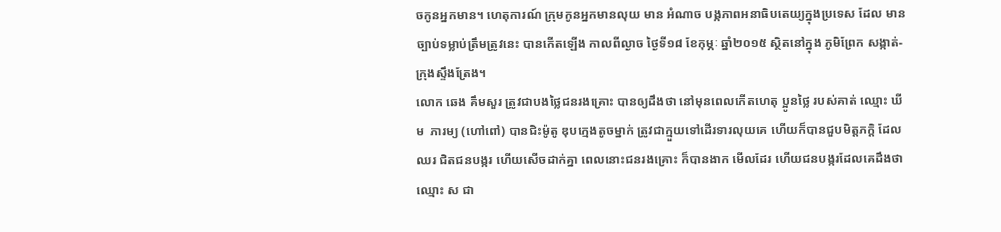ចកូនអ្នកមាន។ ហេតុការណ៍ ក្រុមកូនអ្នកមានលុយ មាន អំណាច បង្កភាពអនាធិបតេយ្យក្នុងប្រទេស ដែល មានច្បាប់ទម្លាប់ត្រឹមត្រូវនេះ បានកើតឡើង កាលពីល្ងាច ថ្ងៃទី១៨ ខែកុម្ភៈ ឆ្នាំ២០១៥ ស្ថិតនៅក្នុង ភូមិព្រែក សង្កាត់-ក្រុងស្ទឹងត្រែង។
លោក ឆេង គឹមសួរ ត្រូវជាបងថ្លៃជនរងគ្រោះ បានឲ្យដឹងថា នៅមុនពេលកើតហេតុ ប្អូនថ្លៃ របស់គាត់ ឈ្មោះ ឃីម  ភារម្យ (ហៅពៅ) បានជិះម៉ូតូ ឌុបក្មេងតូចម្នាក់ ត្រូវជាក្មួយទៅដើរទារលុយគេ ហើយក៏បានជួបមិត្តភក្តិ ដែលឈរ ជិតជនបង្ករ ហើយសើចដាក់គ្នា ពេលនោះជនរងគ្រោះ ក៏បានងាក មើលដែរ ហើយជនបង្ករដែលគេដឹងថា ឈ្មោះ ស ជា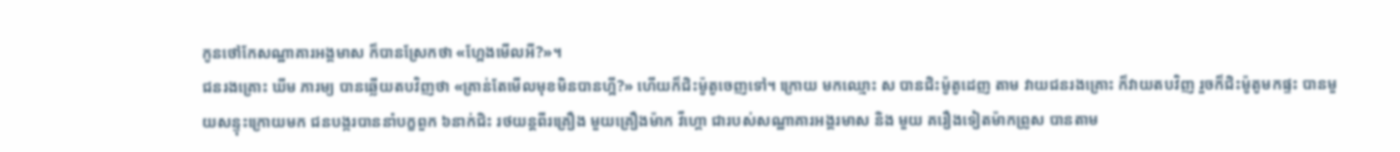កូនថៅកែសណ្ឋាគារអង្គមាស ក៏បានស្រែកថា «ហ្អែងមើលអី?»។
ជនរងគ្រោះ ឃីម ភារម្យ បានឆ្លើយតបវិញថា «គ្រាន់តែមើលមុខមិនបានហ្អី?» ហើយក៏ជិះម៉ូតូចេញទៅ។ ក្រោយ មកឈ្មោះ ស បានជិះម៉ូតូដេញ តាម វាយជនរងគ្រោះ ក៏វាយតបវិញ រួចក៏ជិះម៉ូតូមកផ្ទះ បានមួយសន្ទុះក្រោយមក ជនបង្ករបាននាំបក្ខពួក ៦នាក់ជិះ រថយន្តពីរគ្រឿង មួយគ្រឿងម៉ាក វីហ្គោ ជារបស់សណ្ឋាគារអង្គរមាស និង មួយ គរឿងទៀតម៉ាកព្រូស បានតាម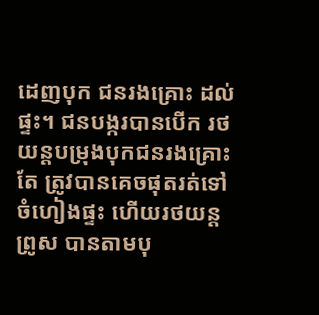ដេញបុក ជនរងគ្រោះ ដល់ផ្ទះ។ ជនបង្ករបានបើក រថយន្តបម្រុងបុកជនរងគ្រោះតែ ត្រូវបានគេចផុតរត់ទៅចំហៀងផ្ទះ ហើយរថយន្តព្រូស បានតាមបុ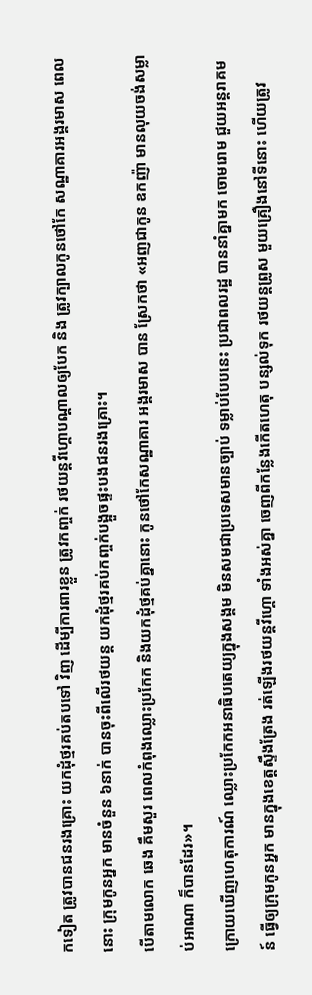កទៀត ត្រូវបានជនរងគ្រោះ យកដុំថ្មរគប់តបទៅ វិញ ដើម្បីការពារខ្លួន ត្រូវកញ្ចក់ រថយន្តវីហ្គោបណ្តាលឲ្យបែក និង ត្រូវក្បាលកូនថៅកែ សណ្ឋាគារអង្គរមាស ពេល នោះ ក្រុមកូនអ្នក មានចំនួន ៦នាក់ បានចុះពីលើរថយន្ត យកដុំថ្មរគប់កញ្ចក់បង្អួចផ្ទះបងជនរងគ្រោះ។
បើតាមលោក ឆេង គឹមសួរ ពេលកំពុងឈ្លោះប្រកែក និងយកដុំថ្មគប់គ្នានោះ កូនថៅកែសណ្ឋាគារ អង្គរមាស បាន ស្រែកថា «អញជាកូន ឧកញ៉ា មានលុយចង់សម្លាប់អាណា ក៏បានដែរ»។
ក្រោយឃើញហេតុការណ៍ ឈ្លោះប្រកែកអនាធិបតេយ្យក្នុងសង្គម មិនសមជាប្រទេសមានច្បាប់ ទម្លាប់បែបនេះ ប្រជាពលរដ្ឋ បាននាំគ្នាមក ចោមរោម ជួយអន្តរាគមន៍ ធ្វើឲ្យក្រុមកូនអ្នក មានក្នុងខេត្តស្ទឹងត្រែង រត់ឡើងរថយន្តវីហ្គោ ទាំងអស់គ្នា ចេញពីកន្លែងកើតហេតុ បន្សល់ទុក រថយន្តព្រូស មួយគ្រឿងនៅទីនោះ ហើយត្រូវ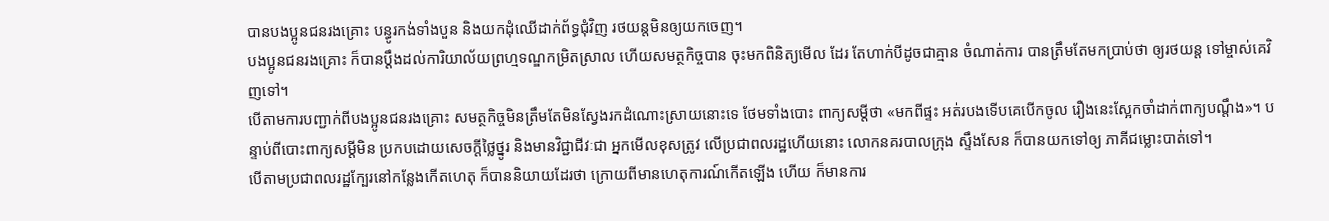បានបងប្អូនជនរងគ្រោះ បន្ធូរកង់ទាំងបួន និងយកដុំឈើដាក់ព័ទ្ធជុំវិញ រថយន្តមិនឲ្យយកចេញ។
បងប្អូនជនរងគ្រោះ ក៏បានប្តឹងដល់ការិយាល័យព្រហ្មទណ្ឌកម្រិតស្រាល ហើយសមត្ថកិច្ចបាន ចុះមកពិនិត្យមើល ដែរ តែហាក់បីដូចជាគ្មាន ចំណាត់ការ បានត្រឹមតែមកប្រាប់ថា ឲ្យរថយន្ត ទៅម្ចាស់គេវិញទៅ។
បើតាមការបញ្ជាក់ពីបងប្អូនជនរងគ្រោះ សមត្ថកិច្ចមិនត្រឹមតែមិនស្វែងរកដំណោះស្រាយនោះទេ ថែមទាំងបោះ ពាក្យសម្តីថា «មកពីផ្ទះ អត់របងទើបគេបើកចូល រឿងនេះស្អែកចាំដាក់ពាក្យបណ្តឹង»។ បន្ទាប់ពីបោះពាក្យសម្តីមិន ប្រកបដោយសេចក្តីថ្លៃថ្នូរ និងមានវិជ្ជាជីវៈជា អ្នកមើលខុសត្រូវ លើប្រជាពលរដ្ឋហើយនោះ លោកនគរបាលក្រុង ស្ទឹងសែន ក៏បានយកទៅឲ្យ ភាគីជម្លោះបាត់ទៅ។
បើតាមប្រជាពលរដ្ឋក្បែរនៅកន្លែងកើតហេតុ ក៏បាននិយាយដែរថា ក្រោយពីមានហេតុការណ៍កើតឡើង ហើយ ក៏មានការ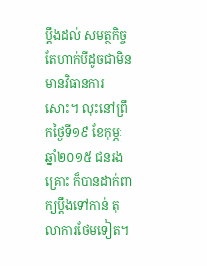ប្តឹងដល់ សមត្ថកិច្ច តែហាក់បីដូចជាមិនមានវិធានការសោះ។ លុះនៅព្រឹកថ្ងៃទី១៩ ខែកុម្ភៈ ឆ្នាំ២០១៥ ជនរងគ្រោះ ក៏បានដាក់ពាក្យប្តឹងទៅកាន់ តុលាការថែមទៀត។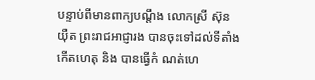បន្ទាប់ពីមានពាក្យបណ្តឹង លោកស្រី ស៊ុន យ៉ឺត ព្រះរាជអាជ្ញារង បានចុះទៅដល់ទីតាំងកើតហេតុ និង បានធ្វើកំ ណត់ហេ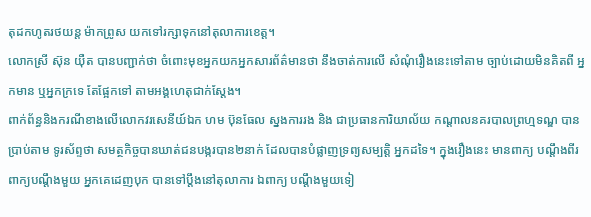តុដកហូតរថយន្ត ម៉ាកព្រូស យកទៅរក្សាទុកនៅតុលាការខេត្ត។
លោកស្រី ស៊ុន យ៉ឺត បានបញ្ជាក់ថា ចំពោះមុខអ្នកយកអ្នកសារព័ត៌មានថា នឹងចាត់ការលើ សំណុំរឿងនេះទៅតាម ច្បាប់ដោយមិនគិតពី អ្នកមាន ឬអ្នកក្រទេ តែផ្អែកទៅ តាមអង្គហេតុជាក់ស្តែង។
ពាក់ព័ន្ធនិងករណីខាងលើលោកវរសេនីយ៍ឯក ហម ប៊ុនធែល ស្នងការរង និង ជាប្រធានការិយាល័យ កណ្តាលនគរបាលព្រហ្មទណ្ឌ បានប្រាប់តាម ទូរស័ព្ទថា សមត្ថកិច្ចបានឃាត់ជនបង្ករបាន២នាក់ ដែលបានបំផ្លាញទ្រព្យសម្បត្តិ អ្នកដទៃ។ ក្នុងរឿងនេះ មានពាក្យ បណ្តឹងពីរ ពាក្យបណ្តឹងមួយ អ្នកគេដេញបុក បានទៅប្តឹងនៅតុលាការ ឯពាក្យ បណ្តឹងមួយទៀ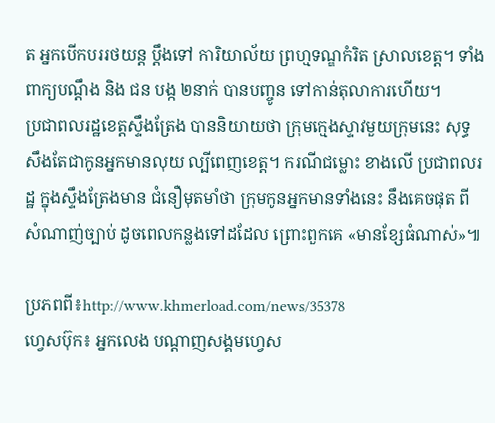ត អ្នកបើកបររថយន្ត ប្តឹងទៅ ការិយាល័យ ព្រហ្មទណ្ឌកំរិត ស្រាលខេត្ត។ ទាំងពាក្យបណ្តឹង និង ជន បង្ក ២នាក់ បានបញ្ចូន ទៅកាន់តុលាការហើយ។
ប្រជាពលរដ្ឋខេត្តស្ទឹងត្រែង បាននិយាយថា ក្រុមក្មេងស្ទាវមួយក្រុមនេះ សុទ្ធសឹងតែជាកូនអ្នកមានលុយ ល្បីពេញខេត្ត។ ករណីជម្លោះ ខាងលើ ប្រជាពលរដ្ឋ ក្នុងស្ទឹងត្រែងមាន ជំនឿមុតមាំថា ក្រុមកូនអ្នកមានទាំងនេះ នឹងគេចផុត ពីសំណាញ់ច្បាប់ ដូចពេលកន្លងទៅដដែល ព្រោះពួកគេ «មានខ្សែធំណាស់»៕

ប្រភពពី៖http://www.khmerload.com/news/35378
ហ្វេសប៊ុក៖ អ្នកលេង បណ្តាញសង្គមហ្វេស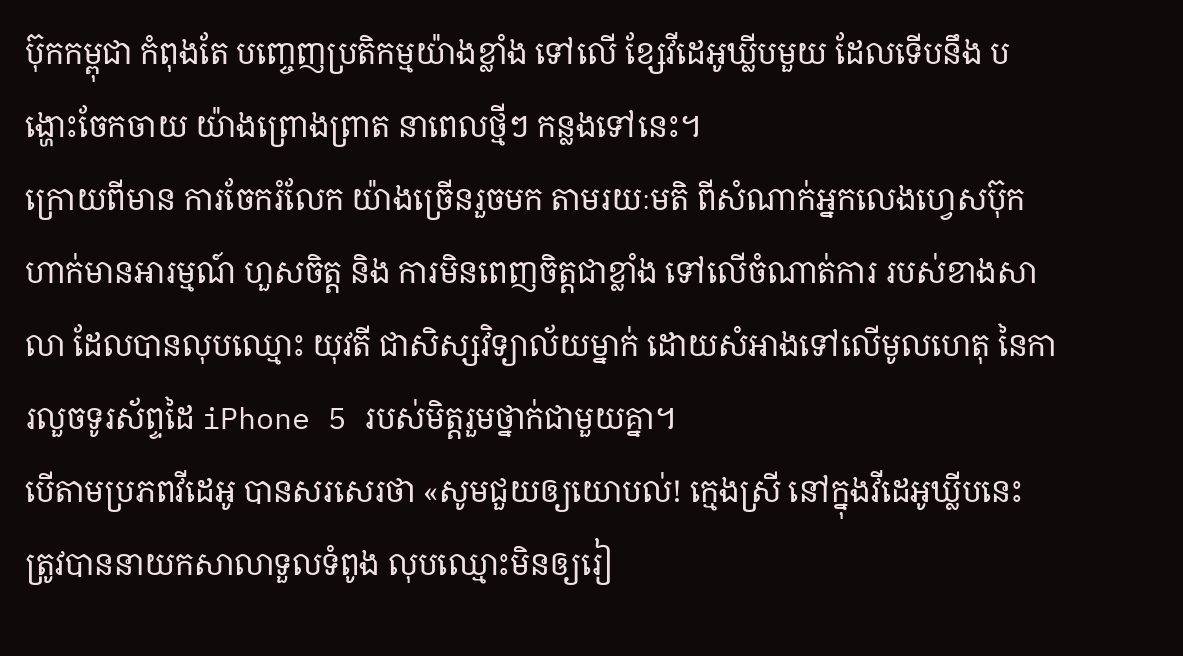ប៊ុកកម្ពុជា កំពុងតែ បញ្ចេញប្រតិកម្មយ៉ាងខ្លាំង ទៅលើ ខ្សែវីដេអូឃ្លីបមួយ ដែលទើបនឹង បង្ហោះចែកចាយ យ៉ាងព្រោងព្រាត នាពេលថ្មីៗ កន្លងទៅនេះ។
ក្រោយពីមាន ការចែករំលែក យ៉ាងច្រើនរួចមក តាមរយៈមតិ ពីសំណាក់អ្នកលេងហ្វេសប៊ុក ហាក់មានអារម្មណ៍ ហួសចិត្ត និង ការមិនពេញចិត្តជាខ្លាំង ទៅលើចំណាត់ការ របស់ខាងសាលា ដែលបានលុបឈ្មោះ យុវតី ជាសិស្សវិទ្យាល័យម្នាក់ ដោយសំអាងទៅលើមូលហេតុ នៃការលួចទូរស័ព្ទដៃ iPhone 5 របស់មិត្តរួមថ្នាក់ជាមួយគ្នា។
បើតាមប្រភពវីដេអូ បានសរសេរថា «សូមជួយឲ្យយោបល់! ក្មេងស្រី នៅក្នុងវីដេអូឃ្លីបនេះ ត្រូវបាននាយកសាលាទួលទំពូង លុបឈ្មោះមិនឲ្យរៀ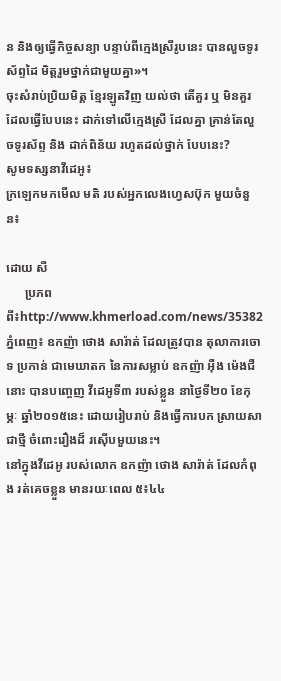ន និងឲ្យធ្វើកិច្ចសន្យា បន្ទាប់ពីក្មេងស្រីរូបនេះ បានលួចទូរស័ព្ទដៃ មិត្តរួមថ្នាក់ជាមួយគ្នា»។
ចុះសំរាប់ប្រិយមិត្ត ខ្មែរឡូតវិញ យល់ថា តើគួរ ឬ មិនគួរ ដែលធ្វើបែបនេះ ដាក់ទៅលើក្មេងស្រី ដែលគ្នា គ្រាន់តែលួចទូរស័ព្ទ និង ដាក់ពិន័យ រហូតដល់ថ្នាក់ បែបនេះ?
សូមទស្សនាវីដេអូ៖
ក្រឡេកមកមើល មតិ របស់អ្នកលេងហ្វេសប៊ុក មួយចំនួន៖

ដោយ សី
      ប្រភពពី៖http://www.khmerload.com/news/35382
ភ្នំពេញ៖ ឧកញ៉ា ថោង សារ៉ាត់ ដែលត្រូវបាន តុលាការចោទ ប្រកាន់ ជាមេឃាតក នៃការសម្លាប់ ឧកញ៉ា អ៊ឺង ម៉េងជឺ នោះ បានបញ្ចេញ វីដេអូទី៣ របស់ខ្លួន នាថ្ងៃទី២០ ខែកុម្ភៈ ឆ្នាំ២០១៥នេះ ដោយរៀបរាប់ និងធ្វើការបក ស្រាយសាជាថ្មី ចំពោះរឿងដ៏ រស៊ើបមួយនេះ។
នៅក្នុងវីដេអូ របស់លោក ឧកញ៉ា ថោង សារ៉ាត់ ដែលកំពុង រត់គេចខ្លួន មានរយៈពេល ៥៖៤៤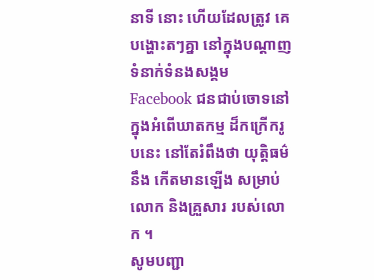នាទី នោះ ហើយដែលត្រូវ គេបង្ហោះតៗគ្នា នៅក្នុងបណ្តាញ ទំនាក់ទំនងសង្គម Facebook ជនជាប់ចោទនៅ ក្នុងអំពើឃាតកម្ម ដ៏កក្រើករូបនេះ នៅតែរំពឹងថា យុត្តិធម៌នឹង កើតមានឡើង សម្រាប់លោក និងគ្រួសារ របស់លោក ។
សូមបញ្ជា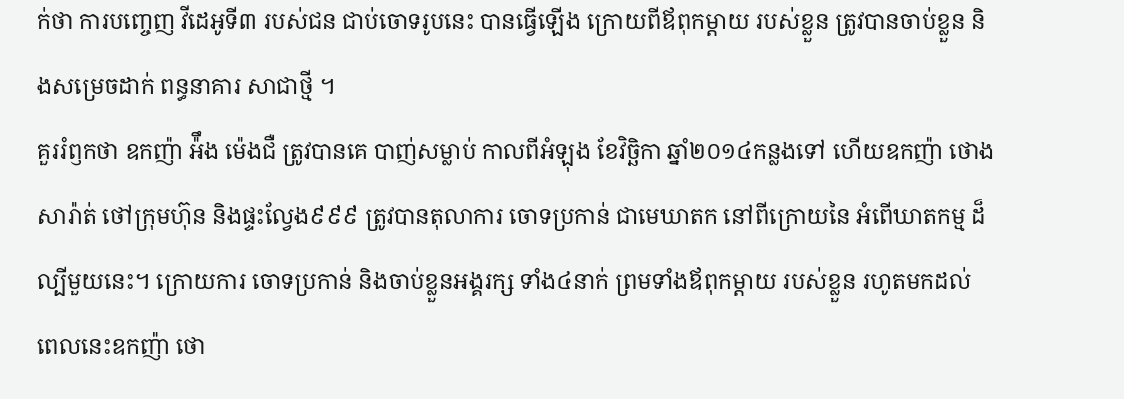ក់ថា ការបញ្ចេញ វីដេអូទី៣ របស់ជន ជាប់ចោទរូបនេះ បានធ្វើឡើង ក្រោយពីឪពុកម្តាយ របស់ខ្លួន ត្រូវបានចាប់ខ្លួន និងសម្រេចដាក់ ពន្ធនាគារ សាជាថ្មី ។
គួររំឭកថា ឧកញ៉ា អ៉ឹង ម៉េងជឺ ត្រូវបានគេ បាញ់សម្លាប់ កាលពីអំឡុង ខែវិច្ឆិកា ឆ្នាំ២០១៤កន្លងទៅ ហើយឧកញ៉ា ថោង សារ៉ាត់ ថៅក្រុមហ៊ុន និងផ្ទះល្វែង៩៩៩ ត្រូវបានតុលាការ ចោទប្រកាន់ ជាមេឃាតក នៅពីក្រោយនៃ អំពើឃាតកម្ម ដ៏ល្បីមួយនេះ។ ក្រោយការ ចោទប្រកាន់ និងចាប់ខ្លួនអង្គរក្ស ទាំង៤នាក់ ព្រមទាំងឪពុកម្តាយ របស់ខ្លួន រហូតមកដល់ ពេលនេះឧកញ៉ា ថោ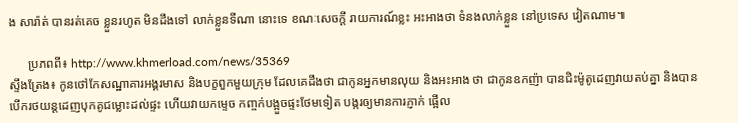ង សារ៉ាត់ បានរត់គេច ខ្លួនរហូត មិនដឹងទៅ លាក់ខ្លួនទីណា នោះទេ ខណៈសេចក្តី រាយការណ៍ខ្លះ អះអាងថា ទំនងលាក់ខ្លួន នៅប្រទេស វៀតណាម៕

      ប្រភពពី៖ http://www.khmerload.com/news/35369
ស្ទឹងត្រែង៖ កូនថៅកែសណ្ឋាគារអង្គរមាស និងបក្ខពួកមួយក្រុម ដែលគេដឹងថា ជាកូនអ្នកមានលុយ និងអះអាង ថា ជាកូនឧកញ៉ា បានជិះម៉ូតូដេញវាយតប់គ្នា និងបានបើករថយន្តដេញបុកគូជម្លោះដល់ផ្ទះ ហើយវាយកម្ទេច កញ្ចក់បង្អួចផ្ទះថែមទៀត បង្ករឲ្យមានការភ្ញាក់ ផ្អើល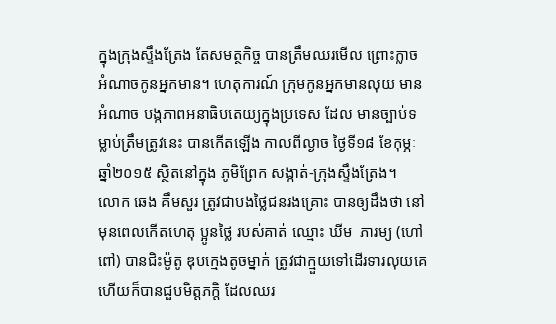ក្នុងក្រុងស្ទឹងត្រែង តែសមត្ថកិច្ច បានត្រឹមឈរមើល ព្រោះក្លាច អំណាចកូនអ្នកមាន។ ហេតុការណ៍ ក្រុមកូនអ្នកមានលុយ មាន អំណាច បង្កភាពអនាធិបតេយ្យក្នុងប្រទេស ដែល មានច្បាប់ទម្លាប់ត្រឹមត្រូវនេះ បានកើតឡើង កាលពីល្ងាច ថ្ងៃទី១៨ ខែកុម្ភៈ ឆ្នាំ២០១៥ ស្ថិតនៅក្នុង ភូមិព្រែក សង្កាត់-ក្រុងស្ទឹងត្រែង។
លោក ឆេង គឹមសួរ ត្រូវជាបងថ្លៃជនរងគ្រោះ បានឲ្យដឹងថា នៅមុនពេលកើតហេតុ ប្អូនថ្លៃ របស់គាត់ ឈ្មោះ ឃីម  ភារម្យ (ហៅពៅ) បានជិះម៉ូតូ ឌុបក្មេងតូចម្នាក់ ត្រូវជាក្មួយទៅដើរទារលុយគេ ហើយក៏បានជួបមិត្តភក្តិ ដែលឈរ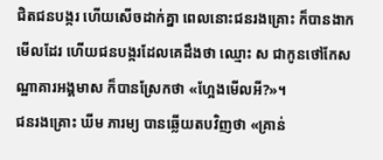ជិតជនបង្ករ ហើយសើចដាក់គ្នា ពេលនោះជនរងគ្រោះ ក៏បានងាក មើលដែរ ហើយជនបង្ករដែលគេដឹងថា ឈ្មោះ ស ជាកូនថៅកែសណ្ឋាគារអង្គមាស ក៏បានស្រែកថា «ហ្អែងមើលអី?»។
ជនរងគ្រោះ ឃីម ភារម្យ បានឆ្លើយតបវិញថា «គ្រាន់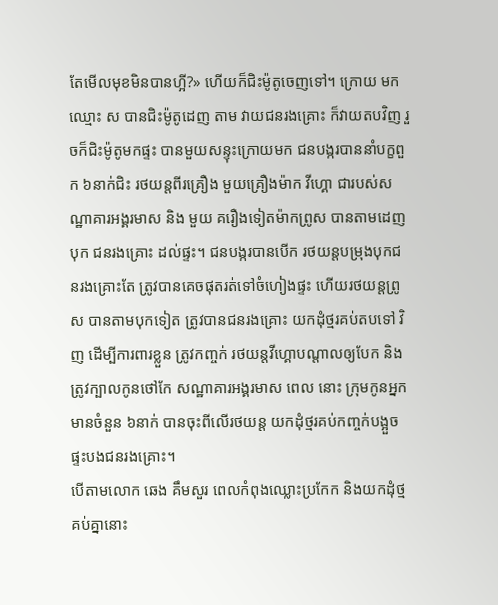តែមើលមុខមិនបានហ្អី?» ហើយក៏ជិះម៉ូតូចេញទៅ។ ក្រោយ មកឈ្មោះ ស បានជិះម៉ូតូដេញ តាម វាយជនរងគ្រោះ ក៏វាយតបវិញ រួចក៏ជិះម៉ូតូមកផ្ទះ បានមួយសន្ទុះក្រោយមក ជនបង្ករបាននាំបក្ខពួក ៦នាក់ជិះ រថយន្តពីរគ្រឿង មួយគ្រឿងម៉ាក វីហ្គោ ជារបស់សណ្ឋាគារអង្គរមាស និង មួយ គរឿងទៀតម៉ាកព្រូស បានតាមដេញបុក ជនរងគ្រោះ ដល់ផ្ទះ។ ជនបង្ករបានបើក រថយន្តបម្រុងបុកជនរងគ្រោះតែ ត្រូវបានគេចផុតរត់ទៅចំហៀងផ្ទះ ហើយរថយន្តព្រូស បានតាមបុកទៀត ត្រូវបានជនរងគ្រោះ យកដុំថ្មរគប់តបទៅ វិញ ដើម្បីការពារខ្លួន ត្រូវកញ្ចក់ រថយន្តវីហ្គោបណ្តាលឲ្យបែក និង ត្រូវក្បាលកូនថៅកែ សណ្ឋាគារអង្គរមាស ពេល នោះ ក្រុមកូនអ្នក មានចំនួន ៦នាក់ បានចុះពីលើរថយន្ត យកដុំថ្មរគប់កញ្ចក់បង្អួចផ្ទះបងជនរងគ្រោះ។
បើតាមលោក ឆេង គឹមសួរ ពេលកំពុងឈ្លោះប្រកែក និងយកដុំថ្មគប់គ្នានោះ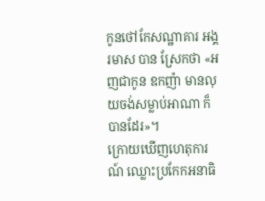កូនថៅកែសណ្ឋាគារ អង្គរមាស បាន ស្រែកថា «អញជាកូន ឧកញ៉ា មានលុយចង់សម្លាប់អាណា ក៏បានដែរ»។
ក្រោយឃើញហេតុការណ៍ ឈ្លោះប្រកែកអនាធិ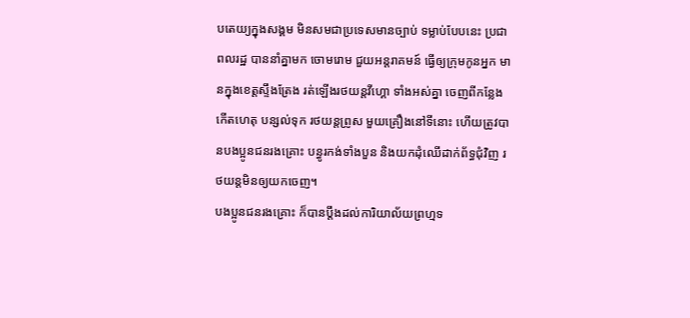បតេយ្យក្នុងសង្គម មិនសមជាប្រទេសមានច្បាប់ ទម្លាប់បែបនេះ ប្រជាពលរដ្ឋ បាននាំគ្នាមក ចោមរោម ជួយអន្តរាគមន៍ ធ្វើឲ្យក្រុមកូនអ្នក មានក្នុងខេត្តស្ទឹងត្រែង រត់ឡើងរថយន្តវីហ្គោ ទាំងអស់គ្នា ចេញពីកន្លែងកើតហេតុ បន្សល់ទុក រថយន្តព្រូស មួយគ្រឿងនៅទីនោះ ហើយត្រូវបានបងប្អូនជនរងគ្រោះ បន្ធូរកង់ទាំងបួន និងយកដុំឈើដាក់ព័ទ្ធជុំវិញ រថយន្តមិនឲ្យយកចេញ។
បងប្អូនជនរងគ្រោះ ក៏បានប្តឹងដល់ការិយាល័យព្រហ្មទ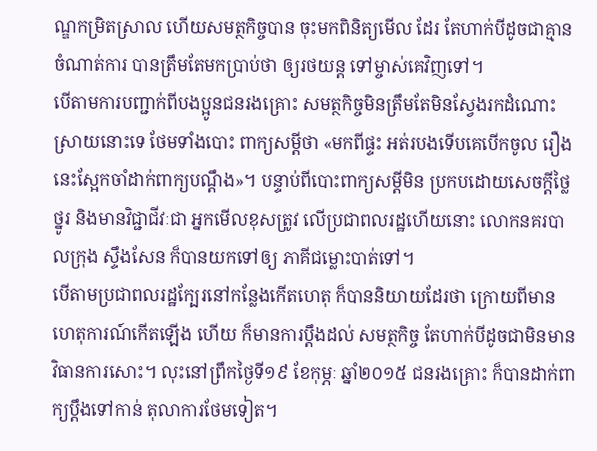ណ្ឌកម្រិតស្រាល ហើយសមត្ថកិច្ចបាន ចុះមកពិនិត្យមើល ដែរ តែហាក់បីដូចជាគ្មាន ចំណាត់ការ បានត្រឹមតែមកប្រាប់ថា ឲ្យរថយន្ត ទៅម្ចាស់គេវិញទៅ។
បើតាមការបញ្ជាក់ពីបងប្អូនជនរងគ្រោះ សមត្ថកិច្ចមិនត្រឹមតែមិនស្វែងរកដំណោះស្រាយនោះទេ ថែមទាំងបោះ ពាក្យសម្តីថា «មកពីផ្ទះ អត់របងទើបគេបើកចូល រឿងនេះស្អែកចាំដាក់ពាក្យបណ្តឹង»។ បន្ទាប់ពីបោះពាក្យសម្តីមិន ប្រកបដោយសេចក្តីថ្លៃថ្នូរ និងមានវិជ្ជាជីវៈជា អ្នកមើលខុសត្រូវ លើប្រជាពលរដ្ឋហើយនោះ លោកនគរបាលក្រុង ស្ទឹងសែន ក៏បានយកទៅឲ្យ ភាគីជម្លោះបាត់ទៅ។
បើតាមប្រជាពលរដ្ឋក្បែរនៅកន្លែងកើតហេតុ ក៏បាននិយាយដែរថា ក្រោយពីមានហេតុការណ៍កើតឡើង ហើយ ក៏មានការប្តឹងដល់ សមត្ថកិច្ច តែហាក់បីដូចជាមិនមានវិធានការសោះ។ លុះនៅព្រឹកថ្ងៃទី១៩ ខែកុម្ភៈ ឆ្នាំ២០១៥ ជនរងគ្រោះ ក៏បានដាក់ពាក្យប្តឹងទៅកាន់ តុលាការថែមទៀត។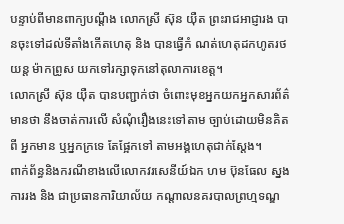បន្ទាប់ពីមានពាក្យបណ្តឹង លោកស្រី ស៊ុន យ៉ឺត ព្រះរាជអាជ្ញារង បានចុះទៅដល់ទីតាំងកើតហេតុ និង បានធ្វើកំ ណត់ហេតុដកហូតរថយន្ត ម៉ាកព្រូស យកទៅរក្សាទុកនៅតុលាការខេត្ត។
លោកស្រី ស៊ុន យ៉ឺត បានបញ្ជាក់ថា ចំពោះមុខអ្នកយកអ្នកសារព័ត៌មានថា នឹងចាត់ការលើ សំណុំរឿងនេះទៅតាម ច្បាប់ដោយមិនគិតពី អ្នកមាន ឬអ្នកក្រទេ តែផ្អែកទៅ តាមអង្គហេតុជាក់ស្តែង។
ពាក់ព័ន្ធនិងករណីខាងលើលោកវរសេនីយ៍ឯក ហម ប៊ុនធែល ស្នងការរង និង ជាប្រធានការិយាល័យ កណ្តាលនគរបាលព្រហ្មទណ្ឌ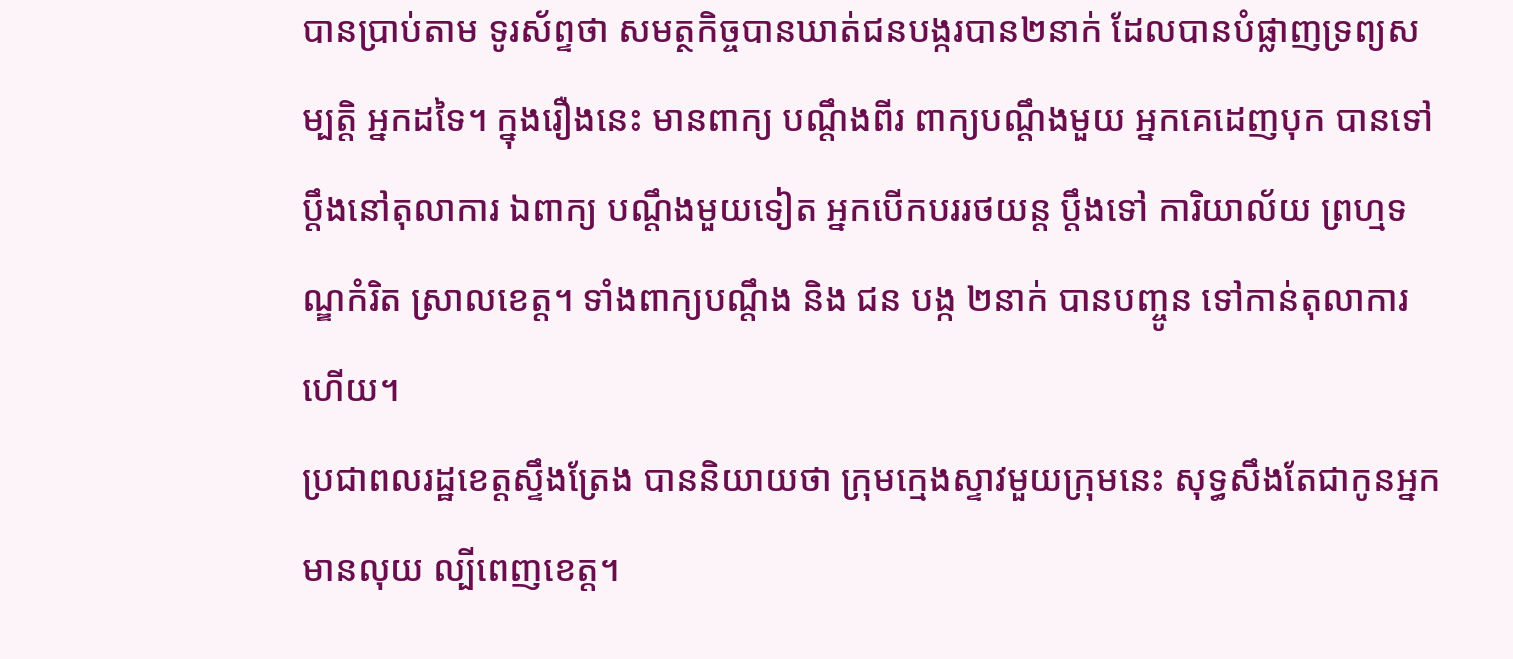បានប្រាប់តាម ទូរស័ព្ទថា សមត្ថកិច្ចបានឃាត់ជនបង្ករបាន២នាក់ ដែលបានបំផ្លាញទ្រព្យសម្បត្តិ អ្នកដទៃ។ ក្នុងរឿងនេះ មានពាក្យ បណ្តឹងពីរ ពាក្យបណ្តឹងមួយ អ្នកគេដេញបុក បានទៅប្តឹងនៅតុលាការ ឯពាក្យ បណ្តឹងមួយទៀត អ្នកបើកបររថយន្ត ប្តឹងទៅ ការិយាល័យ ព្រហ្មទណ្ឌកំរិត ស្រាលខេត្ត។ ទាំងពាក្យបណ្តឹង និង ជន បង្ក ២នាក់ បានបញ្ចូន ទៅកាន់តុលាការហើយ។
ប្រជាពលរដ្ឋខេត្តស្ទឹងត្រែង បាននិយាយថា ក្រុមក្មេងស្ទាវមួយក្រុមនេះ សុទ្ធសឹងតែជាកូនអ្នកមានលុយ ល្បីពេញខេត្ត។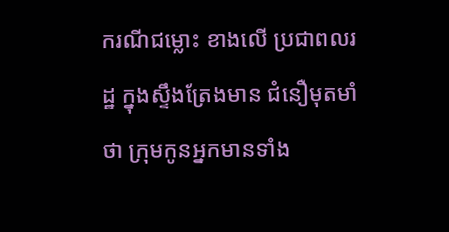ករណីជម្លោះ ខាងលើ ប្រជាពលរដ្ឋ ក្នុងស្ទឹងត្រែងមាន ជំនឿមុតមាំថា ក្រុមកូនអ្នកមានទាំង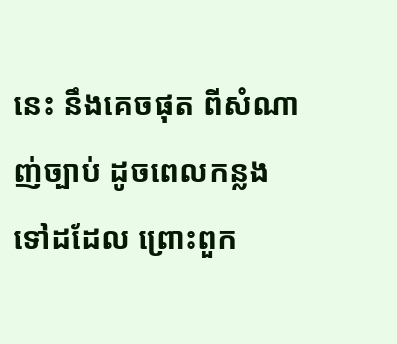នេះ នឹងគេចផុត ពីសំណាញ់ច្បាប់ ដូចពេលកន្លងទៅដដែល ព្រោះពួក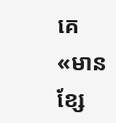គេ «មានខ្សែ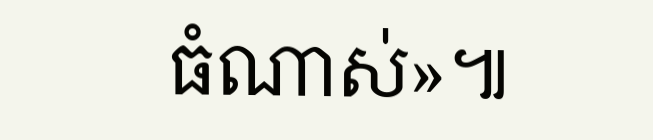ធំណាស់»៕